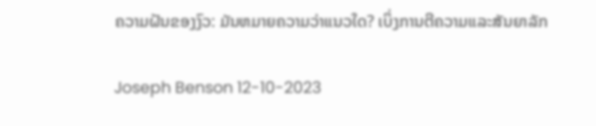ຄວາມຝັນຂອງງົວ: ມັນຫມາຍຄວາມວ່າແນວໃດ? ເບິ່ງການຕີຄວາມແລະສັນຍາລັກ

Joseph Benson 12-10-2023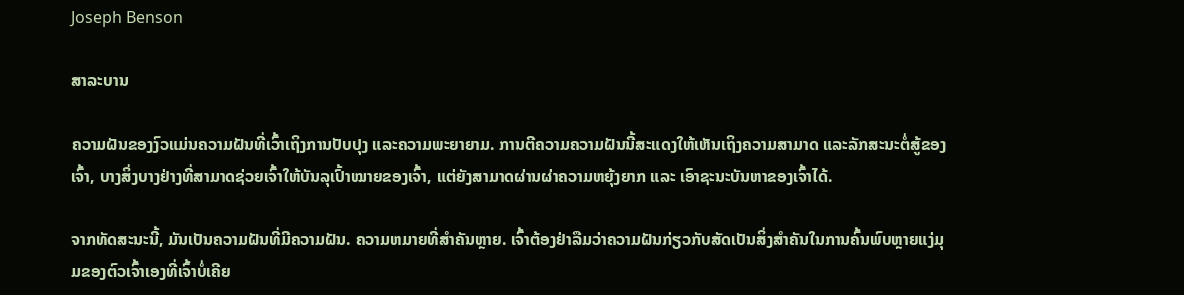Joseph Benson

ສາລະບານ

ຄວາມຝັນຂອງງົວແມ່ນຄວາມຝັນທີ່ເວົ້າເຖິງການປັບປຸງ ແລະຄວາມພະຍາຍາມ. ການຕີຄວາມຄວາມຝັນນີ້ສະແດງໃຫ້ເຫັນເຖິງຄວາມສາມາດ ແລະລັກສະນະຕໍ່ສູ້ຂອງເຈົ້າ, ບາງສິ່ງບາງຢ່າງທີ່ສາມາດຊ່ວຍເຈົ້າໃຫ້ບັນລຸເປົ້າໝາຍຂອງເຈົ້າ, ແຕ່ຍັງສາມາດຜ່ານຜ່າຄວາມຫຍຸ້ງຍາກ ແລະ ເອົາຊະນະບັນຫາຂອງເຈົ້າໄດ້.

ຈາກທັດສະນະນີ້, ມັນເປັນຄວາມຝັນທີ່ມີຄວາມຝັນ. ຄວາມຫມາຍທີ່ສໍາຄັນຫຼາຍ. ເຈົ້າຕ້ອງຢ່າລືມວ່າຄວາມຝັນກ່ຽວກັບສັດເປັນສິ່ງສຳຄັນໃນການຄົ້ນພົບຫຼາຍແງ່ມຸມຂອງຕົວເຈົ້າເອງທີ່ເຈົ້າບໍ່ເຄີຍ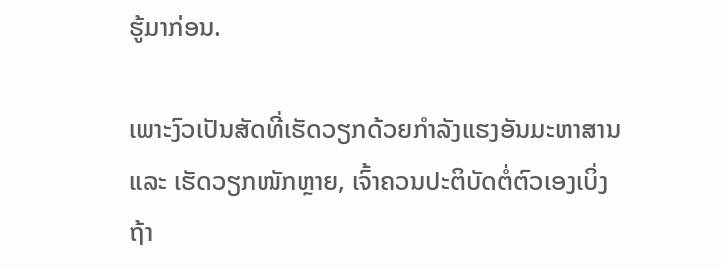ຮູ້ມາກ່ອນ.

ເພາະງົວເປັນສັດທີ່ເຮັດວຽກດ້ວຍກຳລັງແຮງອັນມະຫາສານ ແລະ ເຮັດວຽກໜັກຫຼາຍ, ເຈົ້າຄວນປະຕິບັດຕໍ່ຕົວເອງເບິ່ງ ຖ້າ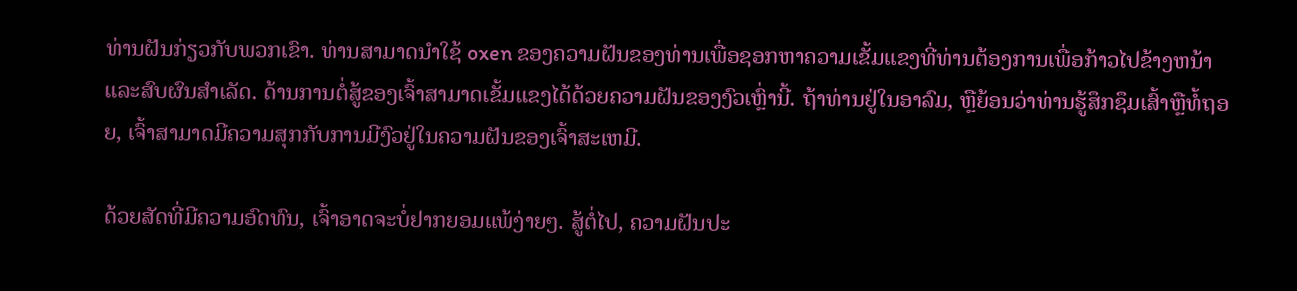ທ່ານຝັນກ່ຽວກັບພວກເຂົາ. ທ່ານສາມາດນໍາໃຊ້ oxen ຂອງຄວາມຝັນຂອງທ່ານເພື່ອຊອກຫາຄວາມເຂັ້ມແຂງທີ່ທ່ານຕ້ອງການເພື່ອກ້າວໄປຂ້າງຫນ້າແລະສົບຜົນສໍາເລັດ. ດ້ານການຕໍ່ສູ້ຂອງເຈົ້າສາມາດເຂັ້ມແຂງໄດ້ດ້ວຍຄວາມຝັນຂອງງົວເຫຼົ່ານີ້. ຖ້າທ່ານຢູ່ໃນອາລົມ, ຫຼືຍ້ອນວ່າທ່ານຮູ້ສຶກຊຶມເສົ້າຫຼືທໍ້ຖອຍ, ເຈົ້າສາມາດມີຄວາມສຸກກັບການມີງົວຢູ່ໃນຄວາມຝັນຂອງເຈົ້າສະເຫມີ.

ດ້ວຍສັດທີ່ມີຄວາມອົດທົນ, ເຈົ້າອາດຈະບໍ່ຢາກຍອມແພ້ງ່າຍໆ. ສູ້ຕໍ່ໄປ, ຄວາມຝັນປະ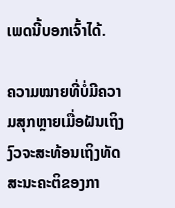ເພດນີ້ບອກເຈົ້າໄດ້.

ຄວາມໝາຍທີ່ບໍ່ມີຄວາມສຸກຫຼາຍເມື່ອຝັນເຖິງງົວຈະສະທ້ອນເຖິງທັດສະນະຄະຕິຂອງກາ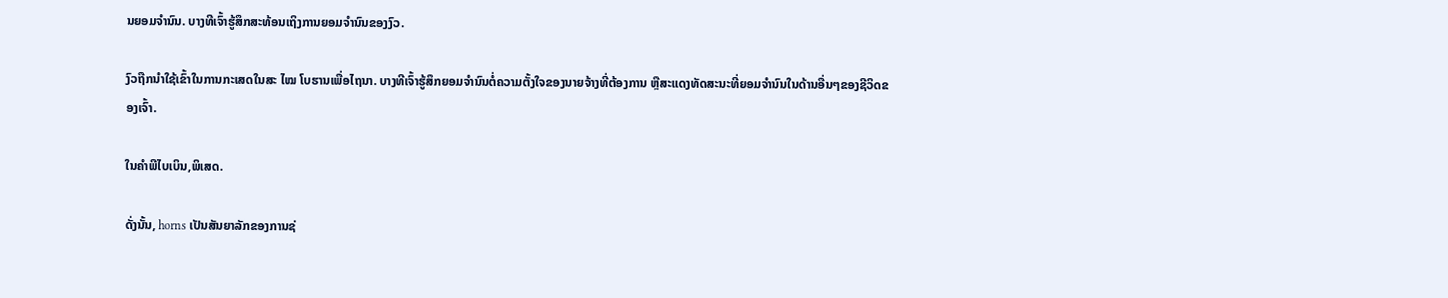ນຍອມຈຳນົນ. ບາງທີເຈົ້າຮູ້ສຶກສະທ້ອນເຖິງການຍອມຈຳນົນຂອງງົວ.

ງົວຖືກນຳໃຊ້ເຂົ້າໃນການກະເສດໃນສະ ໄໝ ໂບຮານເພື່ອໄຖນາ. ບາງທີເຈົ້າຮູ້ສຶກຍອມຈໍານົນຕໍ່ຄວາມຕັ້ງໃຈຂອງນາຍຈ້າງທີ່ຕ້ອງການ ຫຼືສະແດງທັດສະນະທີ່ຍອມຈໍານົນໃນດ້ານອື່ນໆຂອງຊີວິດຂອງເຈົ້າ.

ໃນຄໍາພີໄບເບິນ,ພິເສດ.

ດັ່ງນັ້ນ, horns ເປັນສັນຍາລັກຂອງການຊ່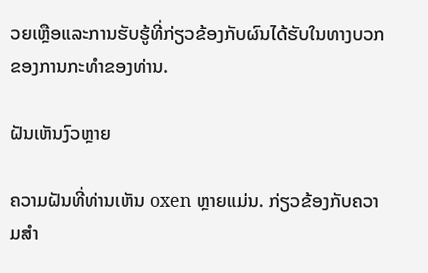ວຍເຫຼືອແລະການຮັບຮູ້ທີ່ກ່ຽວຂ້ອງກັບຜົນໄດ້ຮັບໃນທາງບວກຂອງການກະທໍາຂອງທ່ານ.

ຝັນເຫັນງົວຫຼາຍ

ຄວາມຝັນທີ່ທ່ານເຫັນ oxen ຫຼາຍແມ່ນ. ກ່ຽວຂ້ອງກັບຄວາມສຳ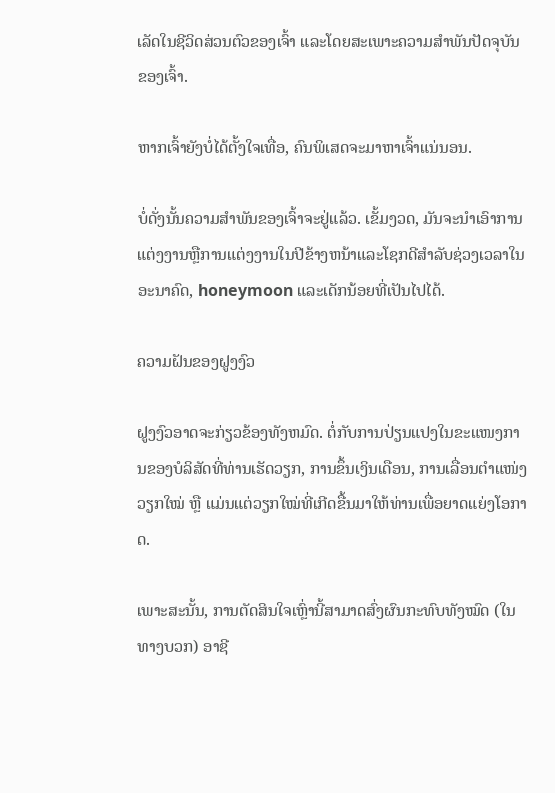ເລັດໃນຊີວິດສ່ວນຕົວຂອງເຈົ້າ ແລະໂດຍສະເພາະຄວາມສຳພັນປັດຈຸບັນຂອງເຈົ້າ.

ຫາກເຈົ້າຍັງບໍ່ໄດ້ຕັ້ງໃຈເທື່ອ, ຄົນພິເສດຈະມາຫາເຈົ້າແນ່ນອນ.

ບໍ່ດັ່ງນັ້ນຄວາມສຳພັນຂອງເຈົ້າຈະຢູ່ແລ້ວ. ເຂັ້ມງວດ, ມັນຈະນໍາເອົາການແຕ່ງງານຫຼືການແຕ່ງງານໃນປີຂ້າງຫນ້າແລະໂຊກດີສໍາລັບຊ່ວງເວລາໃນອະນາຄົດ, honeymoon ແລະເດັກນ້ອຍທີ່ເປັນໄປໄດ້.

ຄວາມຝັນຂອງຝູງງົວ

ຝູງງົວອາດຈະກ່ຽວຂ້ອງທັງຫມົດ. ຕໍ່ກັບການປ່ຽນແປງໃນຂະແໜງການຂອງບໍລິສັດທີ່ທ່ານເຮັດວຽກ, ການຂຶ້ນເງິນເດືອນ, ການເລື່ອນຕຳແໜ່ງວຽກໃໝ່ ຫຼື ແມ່ນແຕ່ວຽກໃໝ່ທີ່ເກີດຂື້ນມາໃຫ້ທ່ານເພື່ອຍາດແຍ່ງໂອກາດ.

ເພາະສະນັ້ນ, ການຕັດສິນໃຈເຫຼົ່ານີ້ສາມາດສົ່ງຜົນກະທົບທັງໝົດ (ໃນທາງບວກ) ອາຊີ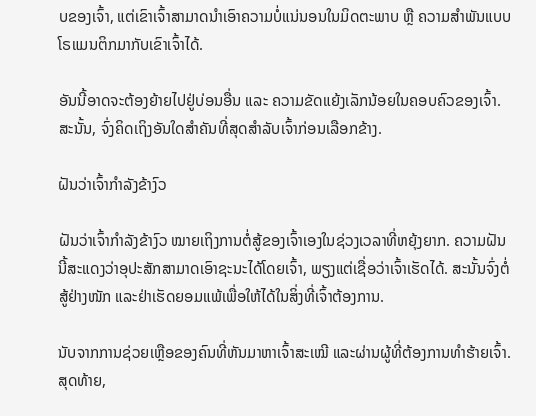ບຂອງເຈົ້າ, ແຕ່ເຂົາເຈົ້າສາມາດນໍາເອົາຄວາມບໍ່ແນ່ນອນໃນມິດຕະພາບ ຫຼື ຄວາມສຳພັນແບບໂຣແມນຕິກມາກັບເຂົາເຈົ້າໄດ້.

ອັນນີ້ອາດຈະຕ້ອງຍ້າຍໄປຢູ່ບ່ອນອື່ນ ແລະ ຄວາມຂັດແຍ້ງເລັກນ້ອຍໃນຄອບຄົວຂອງເຈົ້າ. ສະນັ້ນ, ຈົ່ງຄິດເຖິງອັນໃດສຳຄັນທີ່ສຸດສຳລັບເຈົ້າກ່ອນເລືອກຂ້າງ.

ຝັນວ່າເຈົ້າກຳລັງຂ້າງົວ

ຝັນວ່າເຈົ້າກຳລັງຂ້າງົວ ໝາຍເຖິງການຕໍ່ສູ້ຂອງເຈົ້າເອງໃນຊ່ວງເວລາທີ່ຫຍຸ້ງຍາກ. ຄວາມຝັນນີ້ສະແດງວ່າອຸປະສັກສາມາດເອົາຊະນະໄດ້ໂດຍເຈົ້າ, ພຽງແຕ່ເຊື່ອວ່າເຈົ້າເຮັດໄດ້. ສະນັ້ນຈົ່ງຕໍ່ສູ້ຢ່າງໜັກ ແລະຢ່າເຮັດຍອມແພ້ເພື່ອໃຫ້ໄດ້ໃນສິ່ງທີ່ເຈົ້າຕ້ອງການ.

ນັບຈາກການຊ່ວຍເຫຼືອຂອງຄົນທີ່ຫັນມາຫາເຈົ້າສະເໝີ ແລະຜ່ານຜູ້ທີ່ຕ້ອງການທຳຮ້າຍເຈົ້າ. ສຸດທ້າຍ,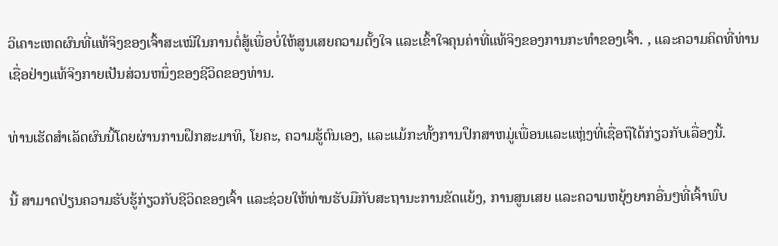ວິເຄາະເຫດຜົນທີ່ແທ້ຈິງຂອງເຈົ້າສະເໝີໃນການຕໍ່ສູ້ເພື່ອບໍ່ໃຫ້ສູນເສຍຄວາມຕັ້ງໃຈ ແລະເຂົ້າໃຈຄຸນຄ່າທີ່ແທ້ຈິງຂອງການກະທໍາຂອງເຈົ້າ. , ແລະຄວາມຄິດທີ່ທ່ານເຊື່ອຢ່າງແທ້ຈິງກາຍເປັນສ່ວນຫນຶ່ງຂອງຊີວິດຂອງທ່ານ.

ທ່ານເຮັດສໍາເລັດຜົນນີ້ໂດຍຜ່ານການຝຶກສະມາທິ, ໂຍຄະ, ຄວາມຮູ້ຕົນເອງ, ແລະແມ້ກະທັ້ງການປຶກສາຫມູ່ເພື່ອນແລະແຫຼ່ງທີ່ເຊື່ອຖືໄດ້ກ່ຽວກັບເລື່ອງນີ້.

ນີ້ ສາມາດປ່ຽນຄວາມຮັບຮູ້ກ່ຽວກັບຊີວິດຂອງເຈົ້າ ແລະຊ່ວຍໃຫ້ທ່ານຮັບມືກັບສະຖານະການຂັດແຍ້ງ, ການສູນເສຍ ແລະຄວາມຫຍຸ້ງຍາກອື່ນໆທີ່ເຈົ້າພົບ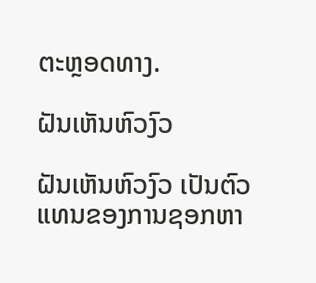ຕະຫຼອດທາງ.

ຝັນເຫັນຫົວງົວ

ຝັນເຫັນຫົວງົວ ເປັນຕົວແທນຂອງການຊອກຫາ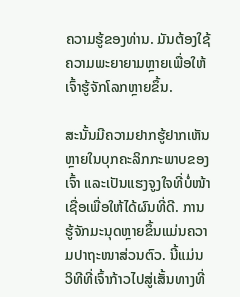ຄວາມຮູ້ຂອງທ່ານ. ມັນຕ້ອງໃຊ້ຄວາມພະຍາຍາມຫຼາຍເພື່ອໃຫ້ເຈົ້າຮູ້ຈັກໂລກຫຼາຍຂຶ້ນ.

ສະນັ້ນມີຄວາມຢາກຮູ້ຢາກເຫັນຫຼາຍໃນບຸກຄະລິກກະພາບຂອງເຈົ້າ ແລະເປັນແຮງຈູງໃຈທີ່ບໍ່ໜ້າເຊື່ອເພື່ອໃຫ້ໄດ້ຜົນທີ່ດີ. ການຮູ້ຈັກມະນຸດຫຼາຍຂຶ້ນແມ່ນຄວາມປາຖະໜາສ່ວນຕົວ. ນີ້ແມ່ນວິທີທີ່ເຈົ້າກ້າວໄປສູ່ເສັ້ນທາງທີ່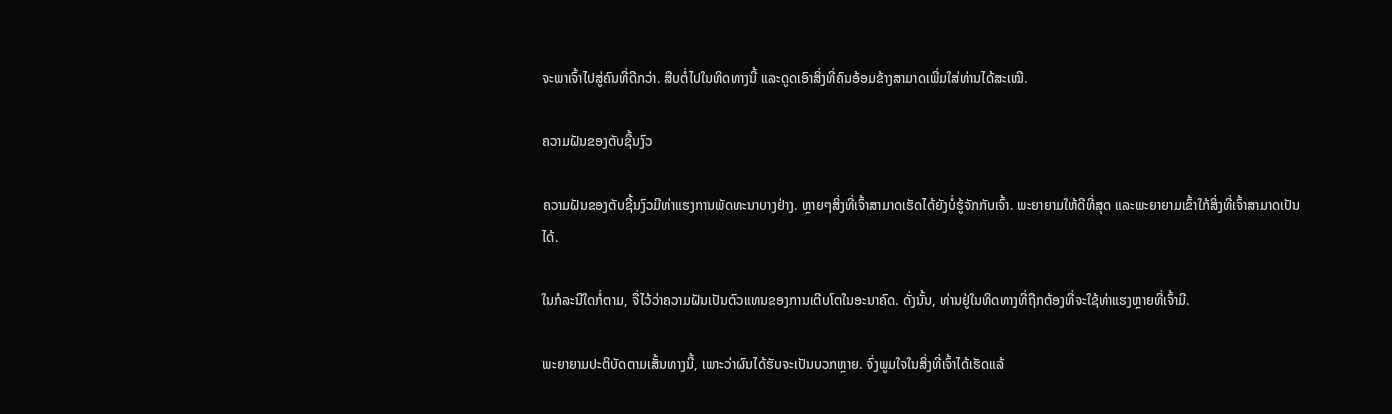ຈະພາເຈົ້າໄປສູ່ຄົນທີ່ດີກວ່າ. ສືບຕໍ່ໄປໃນທິດທາງນີ້ ແລະດູດເອົາສິ່ງທີ່ຄົນອ້ອມຂ້າງສາມາດເພີ່ມໃສ່ທ່ານໄດ້ສະເໝີ.

ຄວາມຝັນຂອງຕັບຊີ້ນງົວ

ຄວາມຝັນຂອງຕັບຊີ້ນງົວມີທ່າແຮງການພັດທະນາບາງຢ່າງ. ຫຼາຍໆສິ່ງທີ່ເຈົ້າສາມາດເຮັດໄດ້ຍັງບໍ່ຮູ້ຈັກກັບເຈົ້າ. ພະຍາຍາມໃຫ້ດີທີ່ສຸດ ແລະພະຍາຍາມເຂົ້າໃກ້ສິ່ງທີ່ເຈົ້າສາມາດເປັນໄດ້.

ໃນກໍລະນີໃດກໍ່ຕາມ, ຈື່ໄວ້ວ່າຄວາມຝັນເປັນຕົວແທນຂອງການເຕີບໂຕໃນອະນາຄົດ. ດັ່ງນັ້ນ, ທ່ານຢູ່ໃນທິດທາງທີ່ຖືກຕ້ອງທີ່ຈະໃຊ້ທ່າແຮງຫຼາຍທີ່ເຈົ້າມີ.

ພະຍາຍາມປະຕິບັດຕາມເສັ້ນທາງນີ້, ເພາະວ່າຜົນໄດ້ຮັບຈະເປັນບວກຫຼາຍ. ຈົ່ງພູມໃຈໃນສິ່ງທີ່ເຈົ້າໄດ້ເຮັດແລ້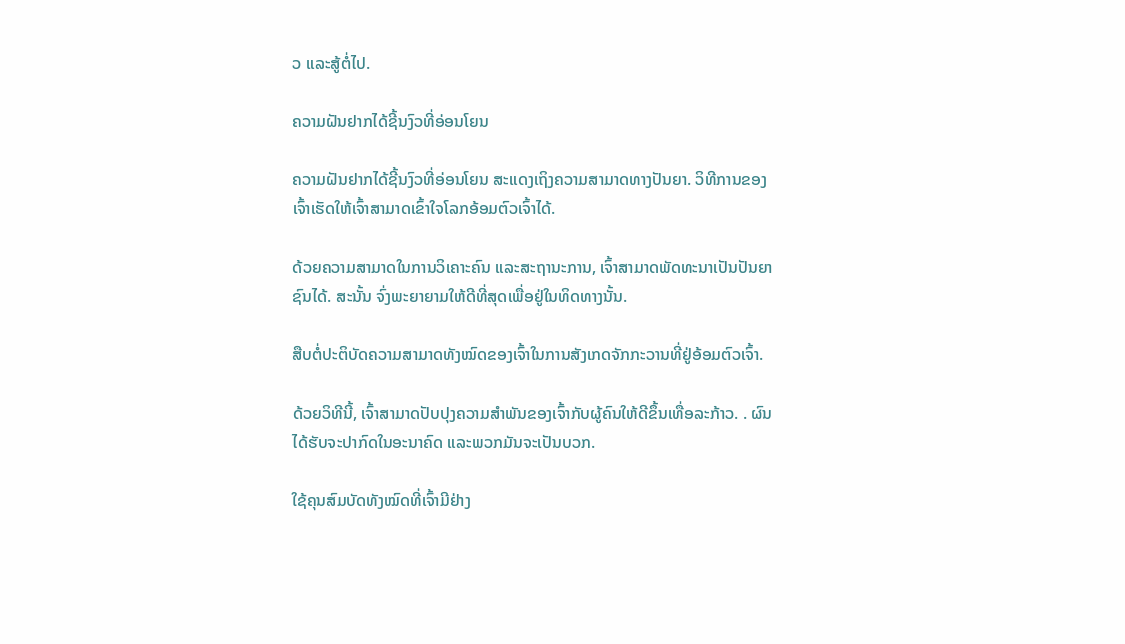ວ ແລະສູ້ຕໍ່ໄປ.

ຄວາມຝັນຢາກໄດ້ຊີ້ນງົວທີ່ອ່ອນໂຍນ

ຄວາມຝັນຢາກໄດ້ຊີ້ນງົວທີ່ອ່ອນໂຍນ ສະແດງເຖິງຄວາມສາມາດທາງປັນຍາ. ວິທີການຂອງເຈົ້າເຮັດໃຫ້ເຈົ້າສາມາດເຂົ້າໃຈໂລກອ້ອມຕົວເຈົ້າໄດ້.

ດ້ວຍຄວາມສາມາດໃນການວິເຄາະຄົນ ແລະສະຖານະການ, ເຈົ້າສາມາດພັດທະນາເປັນປັນຍາຊົນໄດ້. ສະນັ້ນ ຈົ່ງພະຍາຍາມໃຫ້ດີທີ່ສຸດເພື່ອຢູ່ໃນທິດທາງນັ້ນ.

ສືບຕໍ່ປະຕິບັດຄວາມສາມາດທັງໝົດຂອງເຈົ້າໃນການສັງເກດຈັກກະວານທີ່ຢູ່ອ້ອມຕົວເຈົ້າ.

ດ້ວຍວິທີນີ້, ເຈົ້າສາມາດປັບປຸງຄວາມສຳພັນຂອງເຈົ້າກັບຜູ້ຄົນໃຫ້ດີຂຶ້ນເທື່ອລະກ້າວ. . ຜົນໄດ້ຮັບຈະປາກົດໃນອະນາຄົດ ແລະພວກມັນຈະເປັນບວກ.

ໃຊ້ຄຸນສົມບັດທັງໝົດທີ່ເຈົ້າມີຢ່າງ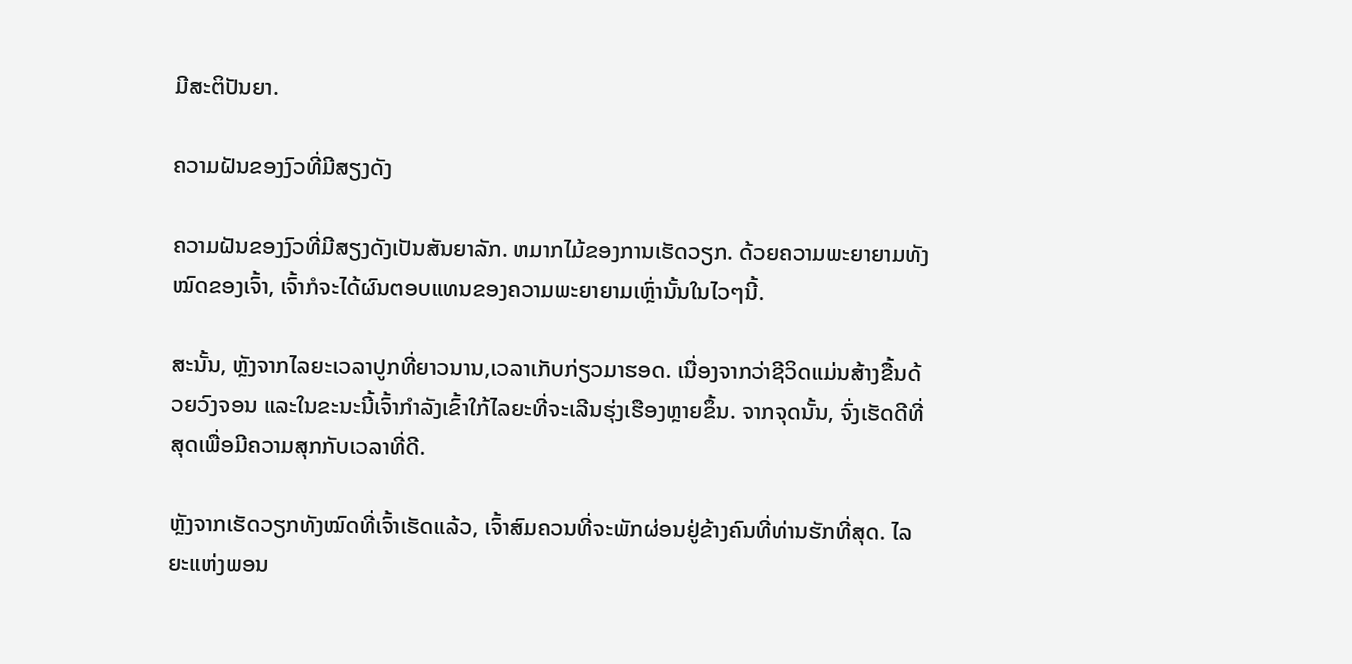ມີສະຕິປັນຍາ.

ຄວາມຝັນຂອງງົວທີ່ມີສຽງດັງ

ຄວາມຝັນຂອງງົວທີ່ມີສຽງດັງເປັນສັນຍາລັກ. ຫມາກໄມ້ຂອງການເຮັດວຽກ. ດ້ວຍຄວາມພະຍາຍາມທັງໝົດຂອງເຈົ້າ, ເຈົ້າກໍຈະໄດ້ຜົນຕອບແທນຂອງຄວາມພະຍາຍາມເຫຼົ່ານັ້ນໃນໄວໆນີ້.

ສະນັ້ນ, ຫຼັງຈາກໄລຍະເວລາປູກທີ່ຍາວນານ,ເວລາເກັບກ່ຽວມາຮອດ. ເນື່ອງຈາກວ່າຊີວິດແມ່ນສ້າງຂື້ນດ້ວຍວົງຈອນ ແລະໃນຂະນະນີ້ເຈົ້າກຳລັງເຂົ້າໃກ້ໄລຍະທີ່ຈະເລີນຮຸ່ງເຮືອງຫຼາຍຂຶ້ນ. ຈາກຈຸດນັ້ນ, ຈົ່ງເຮັດດີທີ່ສຸດເພື່ອມີຄວາມສຸກກັບເວລາທີ່ດີ.

ຫຼັງຈາກເຮັດວຽກທັງໝົດທີ່ເຈົ້າເຮັດແລ້ວ, ເຈົ້າສົມຄວນທີ່ຈະພັກຜ່ອນຢູ່ຂ້າງຄົນທີ່ທ່ານຮັກທີ່ສຸດ. ໄລຍະແຫ່ງພອນ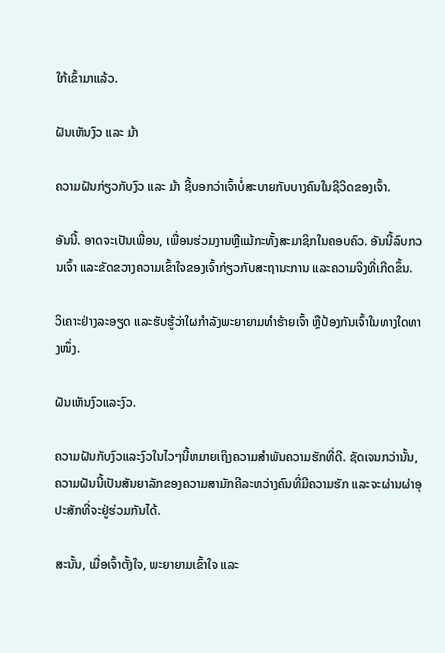ໃກ້ເຂົ້າມາແລ້ວ.

ຝັນເຫັນງົວ ແລະ ມ້າ

ຄວາມຝັນກ່ຽວກັບງົວ ແລະ ມ້າ ຊີ້ບອກວ່າເຈົ້າບໍ່ສະບາຍກັບບາງຄົນໃນຊີວິດຂອງເຈົ້າ.

ອັນນີ້. ອາດຈະເປັນເພື່ອນ, ເພື່ອນຮ່ວມງານຫຼືແມ້ກະທັ້ງສະມາຊິກໃນຄອບຄົວ. ອັນນີ້ລົບກວນເຈົ້າ ແລະຂັດຂວາງຄວາມເຂົ້າໃຈຂອງເຈົ້າກ່ຽວກັບສະຖານະການ ແລະຄວາມຈິງທີ່ເກີດຂຶ້ນ.

ວິເຄາະຢ່າງລະອຽດ ແລະຮັບຮູ້ວ່າໃຜກຳລັງພະຍາຍາມທຳຮ້າຍເຈົ້າ ຫຼືປ້ອງກັນເຈົ້າໃນທາງໃດທາງໜຶ່ງ.

ຝັນເຫັນງົວແລະງົວ.

ຄວາມຝັນກັບງົວແລະງົວໃນໄວໆນີ້ຫມາຍເຖິງຄວາມສໍາພັນຄວາມຮັກທີ່ດີ. ຊັດເຈນກວ່ານັ້ນ, ຄວາມຝັນນີ້ເປັນສັນຍາລັກຂອງຄວາມສາມັກຄີລະຫວ່າງຄົນທີ່ມີຄວາມຮັກ ແລະຈະຜ່ານຜ່າອຸປະສັກທີ່ຈະຢູ່ຮ່ວມກັນໄດ້.

ສະນັ້ນ, ເມື່ອເຈົ້າຕັ້ງໃຈ, ພະຍາຍາມເຂົ້າໃຈ ແລະ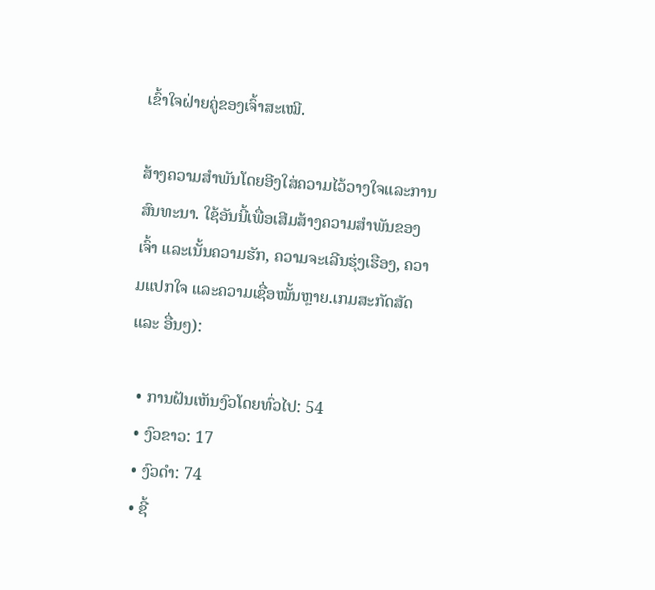ເຂົ້າໃຈຝ່າຍຄູ່ຂອງເຈົ້າສະເໝີ.

ສ້າງຄວາມສໍາພັນໂດຍອີງໃສ່ຄວາມໄວ້ວາງໃຈແລະການສົນທະນາ. ໃຊ້ອັນນີ້ເພື່ອເສີມສ້າງຄວາມສໍາພັນຂອງເຈົ້າ ແລະເນັ້ນຄວາມຮັກ, ຄວາມຈະເລີນຮຸ່ງເຮືອງ, ຄວາມແປກໃຈ ແລະຄວາມເຊື່ອໝັ້ນຫຼາຍ.ເກມສະກັດສັດ ແລະ ອື່ນໆ):

  • ການຝັນເຫັນງົວໂດຍທົ່ວໄປ: 54
  • ງົວຂາວ: 17
  • ງົວດຳ: 74
  • ຊີ້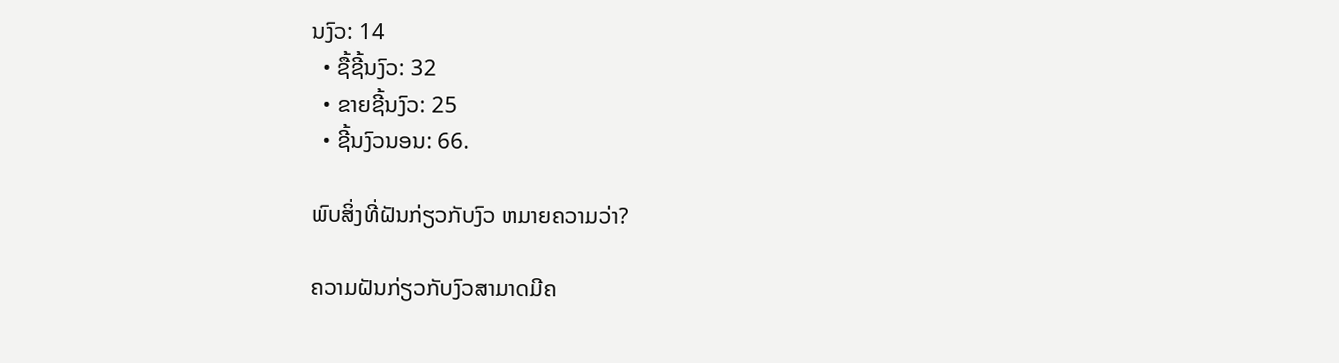ນງົວ: 14
  • ຊື້ຊີ້ນງົວ: 32
  • ຂາຍຊີ້ນງົວ: 25
  • ຊີ້ນງົວນອນ: 66.

ພົບສິ່ງທີ່ຝັນກ່ຽວກັບງົວ ຫມາຍຄວາມວ່າ?

ຄວາມຝັນກ່ຽວກັບງົວສາມາດມີຄ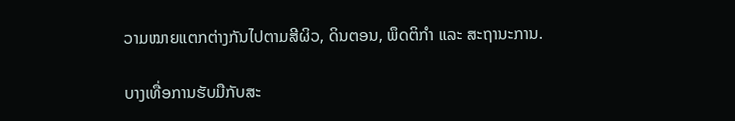ວາມໝາຍແຕກຕ່າງກັນໄປຕາມສີຜິວ, ດິນຕອນ, ພຶດຕິກຳ ແລະ ສະຖານະການ.

ບາງເທື່ອການຮັບມືກັບສະ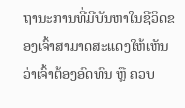ຖານະການທີ່ມີບັນຫາໃນຊີວິດຂອງເຈົ້າສາມາດສະແດງໃຫ້ເຫັນວ່າເຈົ້າຕ້ອງອົດທົນ ຫຼື ຄວບ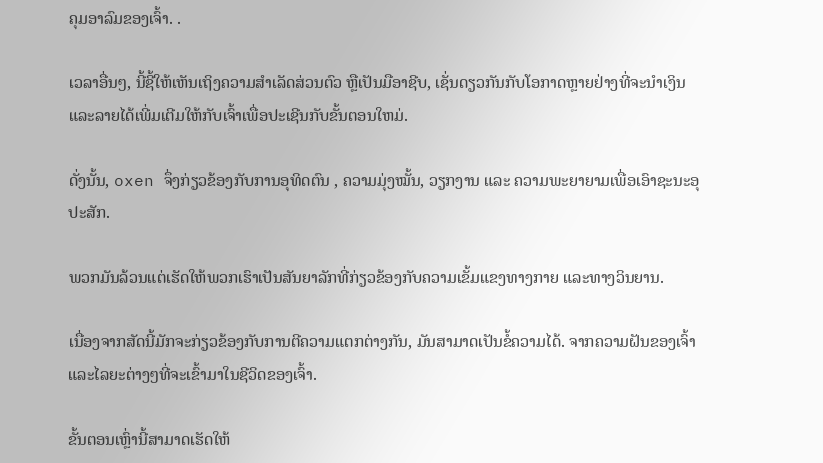ຄຸມອາລົມຂອງເຈົ້າ. .

ເວລາອື່ນໆ, ນີ້ຊີ້ໃຫ້ເຫັນເຖິງຄວາມສໍາເລັດສ່ວນຕົວ ຫຼືເປັນມືອາຊີບ, ເຊັ່ນດຽວກັນກັບໂອກາດຫຼາຍຢ່າງທີ່ຈະນໍາເງິນ ແລະລາຍໄດ້ເພີ່ມເຕີມໃຫ້ກັບເຈົ້າເພື່ອປະເຊີນກັບຂັ້ນຕອນໃຫມ່.

ດັ່ງນັ້ນ, oxen ຈຶ່ງກ່ຽວຂ້ອງກັບການອຸທິດຕົນ , ຄວາມມຸ່ງໝັ້ນ, ວຽກງານ ແລະ ຄວາມພະຍາຍາມເພື່ອເອົາຊະນະອຸປະສັກ.

ພວກມັນລ້ວນແຕ່ເຮັດໃຫ້ພວກເຮົາເປັນສັນຍາລັກທີ່ກ່ຽວຂ້ອງກັບຄວາມເຂັ້ມແຂງທາງກາຍ ແລະທາງວິນຍານ.

ເນື່ອງຈາກສັດນີ້ມັກຈະກ່ຽວຂ້ອງກັບການຕີຄວາມແຕກຕ່າງກັນ, ມັນສາມາດເປັນຂໍ້ຄວາມໄດ້. ຈາກຄວາມຝັນຂອງເຈົ້າ ແລະໄລຍະຕ່າງໆທີ່ຈະເຂົ້າມາໃນຊີວິດຂອງເຈົ້າ.

ຂັ້ນຕອນເຫຼົ່ານີ້ສາມາດເຮັດໃຫ້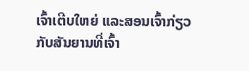ເຈົ້າເຕີບໃຫຍ່ ແລະສອນເຈົ້າກ່ຽວກັບສັນຍານທີ່ເຈົ້າ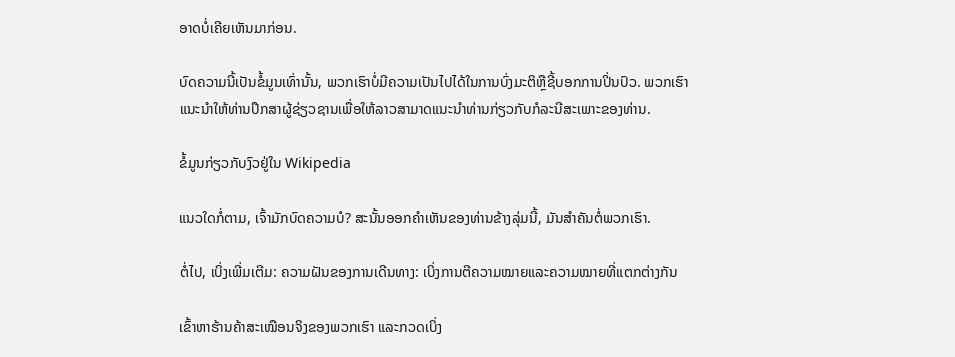ອາດບໍ່ເຄີຍເຫັນມາກ່ອນ.

ບົດຄວາມນີ້ເປັນຂໍ້ມູນເທົ່ານັ້ນ, ພວກເຮົາບໍ່ມີຄວາມເປັນໄປໄດ້ໃນການບົ່ງມະຕິຫຼືຊີ້ບອກການປິ່ນປົວ. ພວກເຮົາແນະນໍາໃຫ້ທ່ານປຶກສາຜູ້ຊ່ຽວຊານເພື່ອໃຫ້ລາວສາມາດແນະນໍາທ່ານກ່ຽວກັບກໍລະນີສະເພາະຂອງທ່ານ.

ຂໍ້ມູນກ່ຽວກັບງົວຢູ່ໃນ Wikipedia

ແນວໃດກໍ່ຕາມ, ເຈົ້າມັກບົດຄວາມບໍ? ສະນັ້ນອອກຄໍາເຫັນຂອງທ່ານຂ້າງລຸ່ມນີ້, ມັນສໍາຄັນຕໍ່ພວກເຮົາ.

ຕໍ່ໄປ, ເບິ່ງເພີ່ມເຕີມ: ຄວາມຝັນຂອງການເດີນທາງ: ເບິ່ງການຕີຄວາມໝາຍແລະຄວາມໝາຍທີ່ແຕກຕ່າງກັນ

ເຂົ້າຫາຮ້ານຄ້າສະເໝືອນຈິງຂອງພວກເຮົາ ແລະກວດເບິ່ງ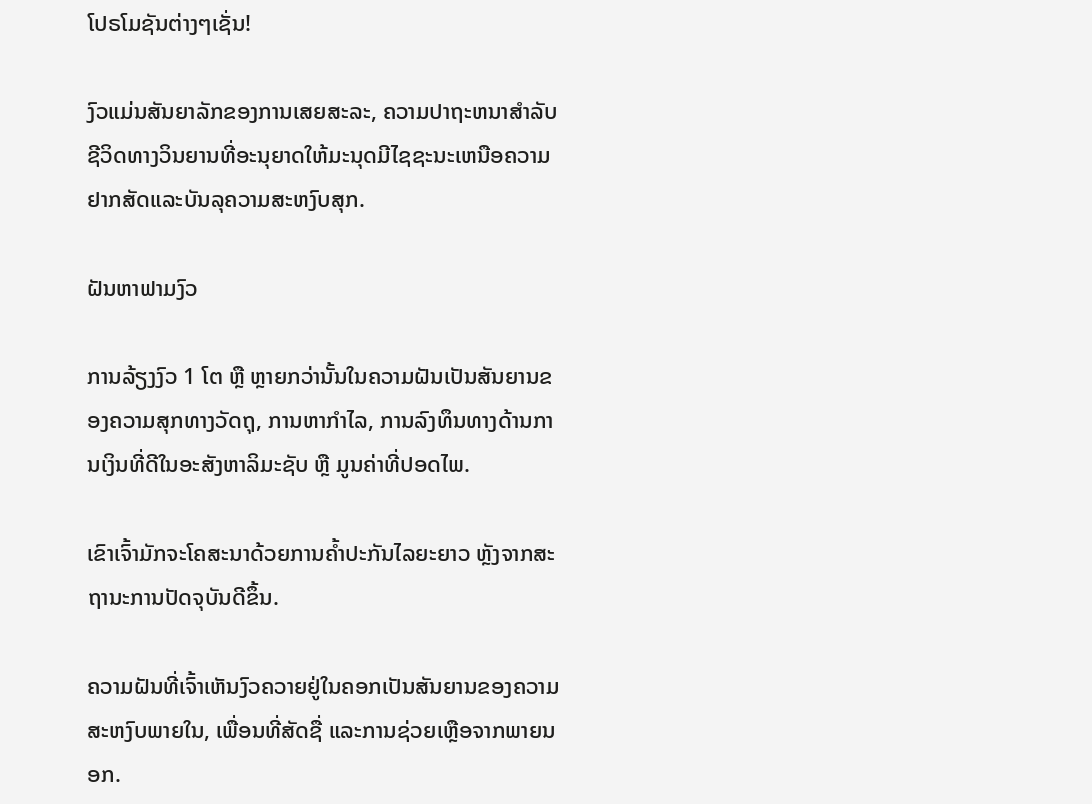ໂປຣໂມຊັນຕ່າງໆເຊັ່ນ!

ງົວແມ່ນສັນຍາລັກຂອງການເສຍສະລະ, ຄວາມປາຖະຫນາສໍາລັບຊີວິດທາງວິນຍານທີ່ອະນຸຍາດໃຫ້ມະນຸດມີໄຊຊະນະເຫນືອຄວາມຢາກສັດແລະບັນລຸຄວາມສະຫງົບສຸກ.

ຝັນຫາຟາມງົວ

ການລ້ຽງງົວ 1 ໂຕ ຫຼື ຫຼາຍກວ່ານັ້ນໃນຄວາມຝັນເປັນສັນຍານຂອງຄວາມສຸກທາງວັດຖຸ, ການຫາກຳໄລ, ການລົງທຶນທາງດ້ານການເງິນທີ່ດີໃນອະສັງຫາລິມະຊັບ ຫຼື ມູນຄ່າທີ່ປອດໄພ.

ເຂົາເຈົ້າມັກຈະໂຄສະນາດ້ວຍການຄໍ້າປະກັນໄລຍະຍາວ ຫຼັງຈາກສະຖານະການປັດຈຸບັນດີຂຶ້ນ.

ຄວາມຝັນທີ່ເຈົ້າເຫັນງົວຄວາຍຢູ່ໃນຄອກເປັນສັນຍານຂອງຄວາມສະຫງົບພາຍໃນ, ເພື່ອນທີ່ສັດຊື່ ແລະການຊ່ວຍເຫຼືອຈາກພາຍນອກ.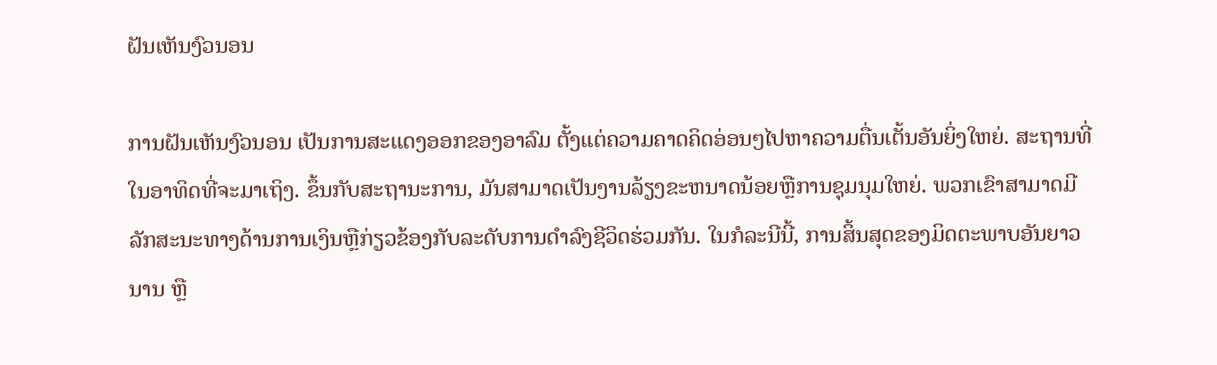ຝັນເຫັນງົວນອນ

ການຝັນເຫັນງົວນອນ ເປັນການສະແດງອອກຂອງອາລົມ ຕັ້ງແຕ່ຄວາມຄາດຄິດອ່ອນໆໄປຫາຄວາມຕື່ນເຕັ້ນອັນຍິ່ງໃຫຍ່. ສະຖານທີ່ໃນອາທິດທີ່ຈະມາເຖິງ. ຂຶ້ນກັບສະຖານະການ, ມັນສາມາດເປັນງານລ້ຽງຂະຫນາດນ້ອຍຫຼືການຊຸມນຸມໃຫຍ່. ພວກເຂົາສາມາດມີລັກສະນະທາງດ້ານການເງິນຫຼືກ່ຽວຂ້ອງກັບລະດັບການດໍາລົງຊີວິດຮ່ວມກັນ. ໃນກໍລະນີນີ້, ການສິ້ນສຸດຂອງມິດຕະພາບອັນຍາວນານ ຫຼື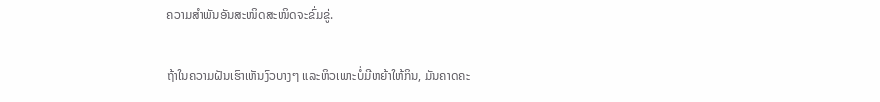ຄວາມສຳພັນອັນສະໜິດສະໜິດຈະຂົ່ມຂູ່.

ຖ້າໃນຄວາມຝັນເຮົາເຫັນງົວບາງໆ ແລະຫິວເພາະບໍ່ມີຫຍ້າໃຫ້ກິນ, ມັນຄາດຄະ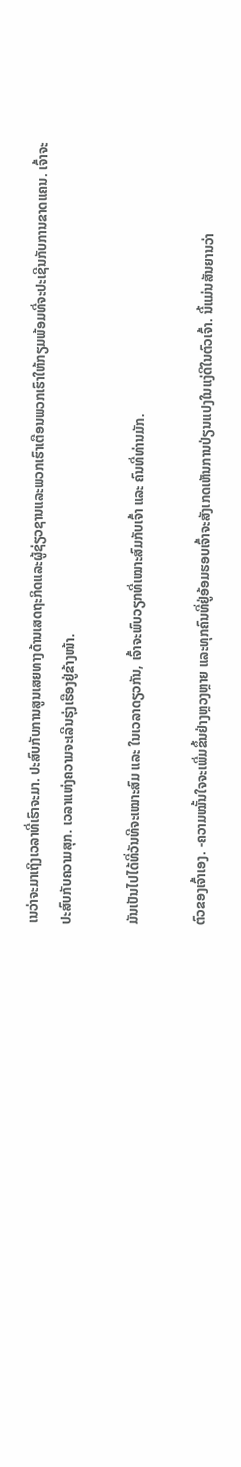ເນວ່າຈະມາເຖິງເວລາທີ່ເຮົາຈະມາ. ປະສົບກັບການສູນເສຍທາງດ້ານເສດຖະກິດແລະຜູ້ຊ່ຽວຊານແລະພວກເຮົາເຕືອນພວກເຮົາໃຫ້ກຽມພ້ອມທີ່ຈະປະເຊີນກັບການຂາດແຄນ. ເຈົ້າຈະປະສົບກັບຄວາມສຸກ. ເວລາແຫ່ງຄວາມຈະເລີນຮຸ່ງເຮືອງຢູ່ຂ້າງໜ້າ.

ມັນເປັນໄປໄດ້ທີ່ວັນທີຈະເໝາະສົມ ແລະ ໃນເວລາດຽວກັນ, ເຈົ້າຈະພົບວຽກທີ່ເໝາະສົມກັບເຈົ້າ ແລະ ຄົນທີ່ທ່ານມັກ.

ຕົວຂອງເຈົ້າເອງ. -ຄວາມໝັ້ນໃຈຈະເພີ່ມຂຶ້ນຢ່າງຫຼວງຫຼາຍ ແລະທຸກຄົນທີ່ຢູ່ອ້ອມຮອບເຈົ້າຈະສັງເກດເຫັນການປ່ຽນແປງໃນແງ່ດີໃນຕົວເຈົ້າ. ນີ້ແມ່ນສັນຍານວ່າ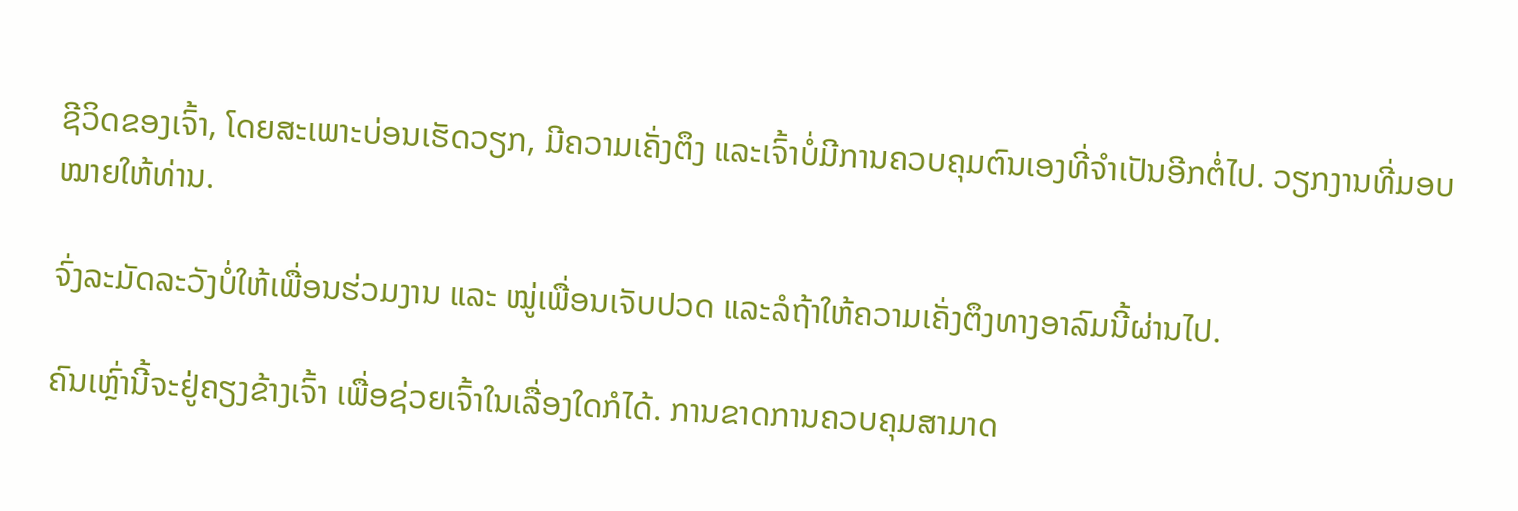ຊີວິດຂອງເຈົ້າ, ໂດຍສະເພາະບ່ອນເຮັດວຽກ, ມີຄວາມເຄັ່ງຕຶງ ແລະເຈົ້າບໍ່ມີການຄວບຄຸມຕົນເອງທີ່ຈຳເປັນອີກຕໍ່ໄປ. ວຽກງານທີ່ມອບໝາຍໃຫ້ທ່ານ.

ຈົ່ງລະມັດລະວັງບໍ່ໃຫ້ເພື່ອນຮ່ວມງານ ແລະ ໝູ່ເພື່ອນເຈັບປວດ ແລະລໍຖ້າໃຫ້ຄວາມເຄັ່ງຕຶງທາງອາລົມນີ້ຜ່ານໄປ.

ຄົນເຫຼົ່ານີ້ຈະຢູ່ຄຽງຂ້າງເຈົ້າ ເພື່ອຊ່ວຍເຈົ້າໃນເລື່ອງໃດກໍໄດ້. ການຂາດການຄວບຄຸມສາມາດ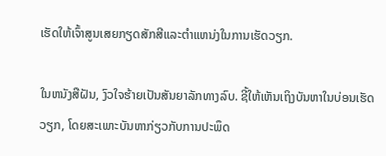ເຮັດໃຫ້ເຈົ້າສູນເສຍກຽດສັກສີແລະຕໍາແຫນ່ງໃນການເຮັດວຽກ.

ໃນຫນັງສືຝັນ, ງົວໃຈຮ້າຍເປັນສັນຍາລັກທາງລົບ. ຊີ້ໃຫ້ເຫັນເຖິງບັນຫາໃນບ່ອນເຮັດວຽກ, ໂດຍສະເພາະບັນຫາກ່ຽວກັບການປະພຶດ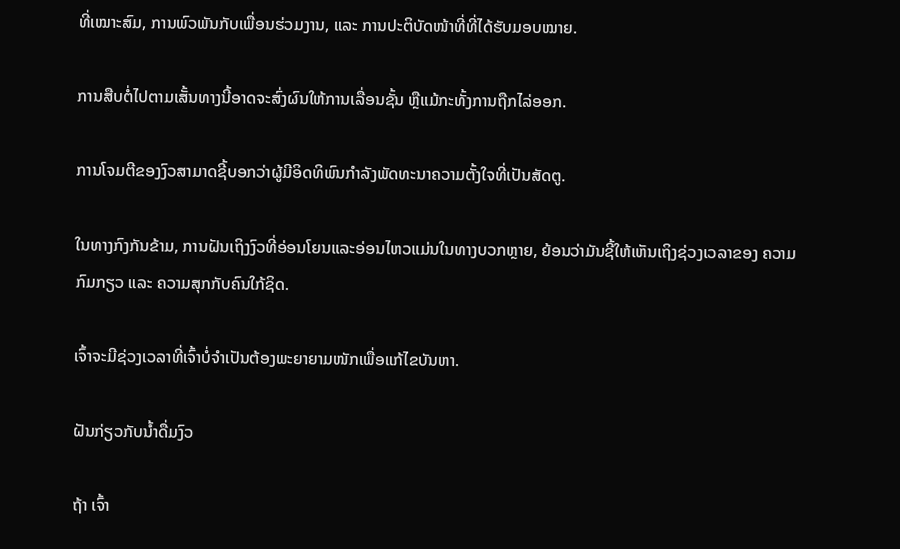ທີ່ເໝາະສົມ, ການພົວພັນກັບເພື່ອນຮ່ວມງານ, ແລະ ການປະຕິບັດໜ້າທີ່ທີ່ໄດ້ຮັບມອບໝາຍ.

ການສືບຕໍ່ໄປຕາມເສັ້ນທາງນີ້ອາດຈະສົ່ງຜົນໃຫ້ການເລື່ອນຊັ້ນ ຫຼືແມ້ກະທັ້ງການຖືກໄລ່ອອກ.

ການໂຈມຕີຂອງງົວສາມາດຊີ້ບອກວ່າຜູ້ມີອິດທິພົນກໍາລັງພັດທະນາຄວາມຕັ້ງໃຈທີ່ເປັນສັດຕູ.

ໃນທາງກົງກັນຂ້າມ, ການຝັນເຖິງງົວທີ່ອ່ອນໂຍນແລະອ່ອນໄຫວແມ່ນໃນທາງບວກຫຼາຍ, ຍ້ອນວ່າມັນຊີ້ໃຫ້ເຫັນເຖິງຊ່ວງເວລາຂອງ ຄວາມກົມກຽວ ແລະ ຄວາມສຸກກັບຄົນໃກ້ຊິດ.

ເຈົ້າຈະມີຊ່ວງເວລາທີ່ເຈົ້າບໍ່ຈຳເປັນຕ້ອງພະຍາຍາມໜັກເພື່ອແກ້ໄຂບັນຫາ.

ຝັນກ່ຽວກັບນ້ຳດື່ມງົວ

ຖ້າ ເຈົ້າ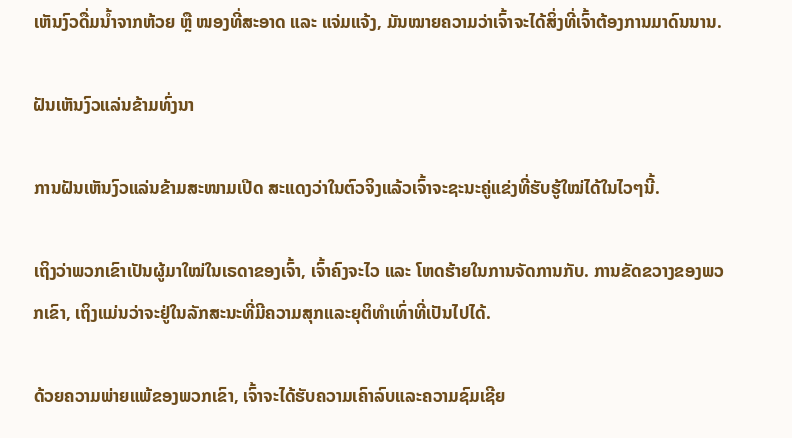ເຫັນງົວດື່ມນໍ້າຈາກຫ້ວຍ ຫຼື ໜອງທີ່ສະອາດ ແລະ ແຈ່ມແຈ້ງ, ມັນໝາຍຄວາມວ່າເຈົ້າຈະໄດ້ສິ່ງທີ່ເຈົ້າຕ້ອງການມາດົນນານ.

ຝັນເຫັນງົວແລ່ນຂ້າມທົ່ງນາ

ການຝັນເຫັນງົວແລ່ນຂ້າມສະໜາມເປີດ ສະແດງວ່າໃນຕົວຈິງແລ້ວເຈົ້າຈະຊະນະຄູ່ແຂ່ງທີ່ຮັບຮູ້ໃໝ່ໄດ້ໃນໄວໆນີ້.

ເຖິງວ່າພວກເຂົາເປັນຜູ້ມາໃໝ່ໃນເຣດາຂອງເຈົ້າ, ເຈົ້າຄົງຈະໄວ ແລະ ໂຫດຮ້າຍໃນການຈັດການກັບ. ການຂັດຂວາງຂອງພວກເຂົາ, ເຖິງແມ່ນວ່າຈະຢູ່ໃນລັກສະນະທີ່ມີຄວາມສຸກແລະຍຸຕິທໍາເທົ່າທີ່ເປັນໄປໄດ້.

ດ້ວຍຄວາມພ່າຍແພ້ຂອງພວກເຂົາ, ເຈົ້າຈະໄດ້ຮັບຄວາມເຄົາລົບແລະຄວາມຊົມເຊີຍ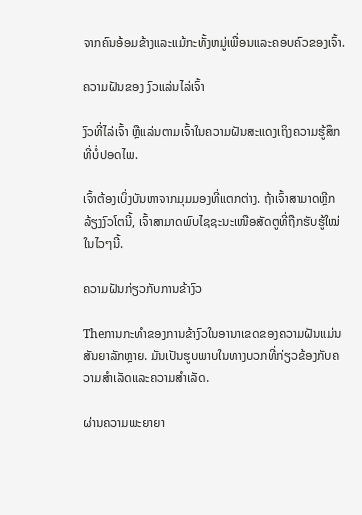ຈາກຄົນອ້ອມຂ້າງແລະແມ້ກະທັ້ງຫມູ່ເພື່ອນແລະຄອບຄົວຂອງເຈົ້າ.

ຄວາມຝັນຂອງ ງົວແລ່ນໄລ່ເຈົ້າ

ງົວທີ່ໄລ່ເຈົ້າ ຫຼືແລ່ນຕາມເຈົ້າໃນຄວາມຝັນສະແດງເຖິງຄວາມຮູ້ສຶກທີ່ບໍ່ປອດໄພ.

ເຈົ້າຕ້ອງເບິ່ງບັນຫາຈາກມຸມມອງທີ່ແຕກຕ່າງ. ຖ້າເຈົ້າສາມາດຫຼີກລ້ຽງງົວໂຕນີ້, ເຈົ້າສາມາດພົບໄຊຊະນະເໜືອສັດຕູທີ່ຖືກຮັບຮູ້ໃໝ່ໃນໄວໆນີ້.

ຄວາມຝັນກ່ຽວກັບການຂ້າງົວ

Theການກະທໍາຂອງການຂ້າງົວໃນອານາເຂດຂອງຄວາມຝັນແມ່ນສັນຍາລັກຫຼາຍ. ມັນເປັນຮູບພາບໃນທາງບວກທີ່ກ່ຽວຂ້ອງກັບຄວາມສໍາເລັດແລະຄວາມສໍາເລັດ.

ຜ່ານຄວາມພະຍາຍາ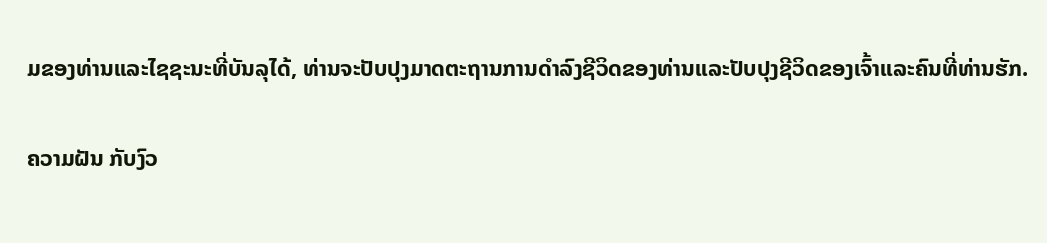ມຂອງທ່ານແລະໄຊຊະນະທີ່ບັນລຸໄດ້, ທ່ານຈະປັບປຸງມາດຕະຖານການດໍາລົງຊີວິດຂອງທ່ານແລະປັບປຸງຊີວິດຂອງເຈົ້າແລະຄົນທີ່ທ່ານຮັກ.

ຄວາມຝັນ ກັບງົວ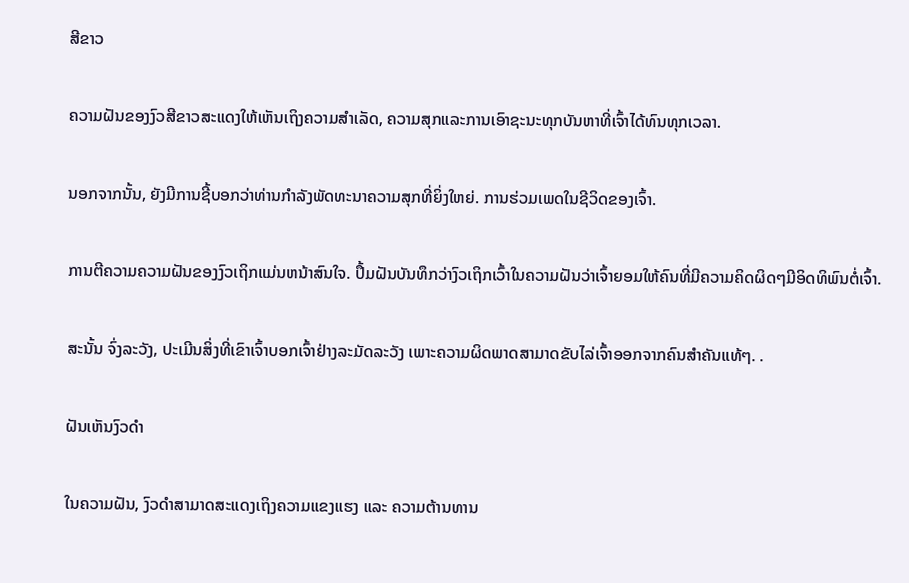ສີຂາວ

ຄວາມຝັນຂອງງົວສີຂາວສະແດງໃຫ້ເຫັນເຖິງຄວາມສໍາເລັດ, ຄວາມສຸກແລະການເອົາຊະນະທຸກບັນຫາທີ່ເຈົ້າໄດ້ທົນທຸກເວລາ.

ນອກຈາກນັ້ນ, ຍັງມີການຊີ້ບອກວ່າທ່ານກໍາລັງພັດທະນາຄວາມສຸກທີ່ຍິ່ງໃຫຍ່. ການຮ່ວມເພດໃນຊີວິດຂອງເຈົ້າ.

ການຕີຄວາມຄວາມຝັນຂອງງົວເຖິກແມ່ນຫນ້າສົນໃຈ. ປຶ້ມຝັນບັນທຶກວ່າງົວເຖິກເວົ້າໃນຄວາມຝັນວ່າເຈົ້າຍອມໃຫ້ຄົນທີ່ມີຄວາມຄິດຜິດໆມີອິດທິພົນຕໍ່ເຈົ້າ.

ສະນັ້ນ ຈົ່ງລະວັງ, ປະເມີນສິ່ງທີ່ເຂົາເຈົ້າບອກເຈົ້າຢ່າງລະມັດລະວັງ ເພາະຄວາມຜິດພາດສາມາດຂັບໄລ່ເຈົ້າອອກຈາກຄົນສຳຄັນແທ້ໆ. .

ຝັນເຫັນງົວດຳ

ໃນຄວາມຝັນ, ງົວດຳສາມາດສະແດງເຖິງຄວາມແຂງແຮງ ແລະ ຄວາມຕ້ານທານ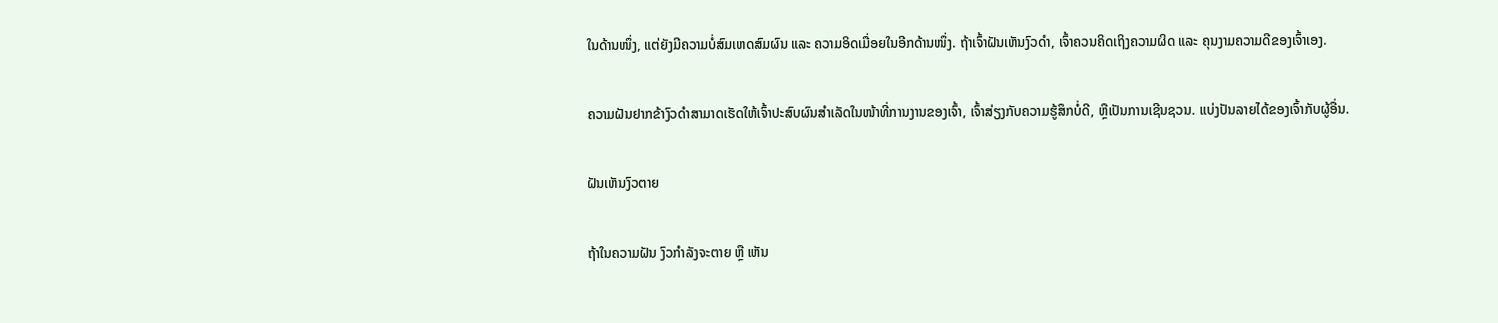ໃນດ້ານໜຶ່ງ, ແຕ່ຍັງມີຄວາມບໍ່ສົມເຫດສົມຜົນ ແລະ ຄວາມອິດເມື່ອຍໃນອີກດ້ານໜຶ່ງ. ຖ້າເຈົ້າຝັນເຫັນງົວດຳ, ເຈົ້າຄວນຄິດເຖິງຄວາມຜິດ ແລະ ຄຸນງາມຄວາມດີຂອງເຈົ້າເອງ.

ຄວາມຝັນຢາກຂ້າງົວດຳສາມາດເຮັດໃຫ້ເຈົ້າປະສົບຜົນສຳເລັດໃນໜ້າທີ່ການງານຂອງເຈົ້າ, ເຈົ້າສ່ຽງກັບຄວາມຮູ້ສຶກບໍ່ດີ, ຫຼືເປັນການເຊີນຊວນ. ແບ່ງປັນລາຍໄດ້ຂອງເຈົ້າກັບຜູ້ອື່ນ.

ຝັນເຫັນງົວຕາຍ

ຖ້າໃນຄວາມຝັນ ງົວກຳລັງຈະຕາຍ ຫຼື ເຫັນ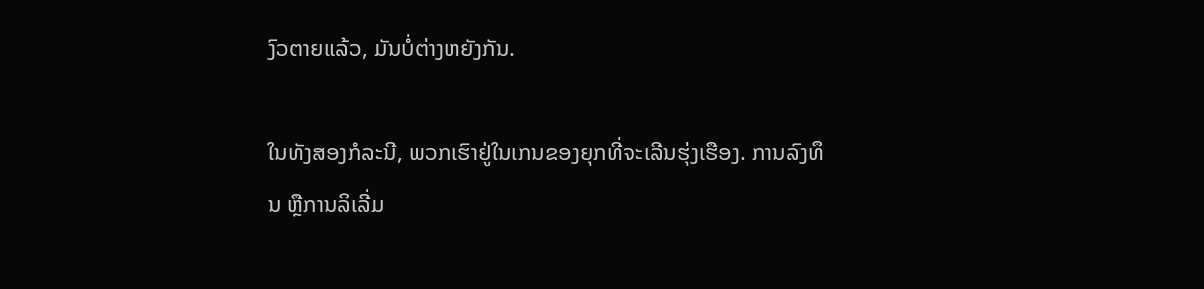ງົວຕາຍແລ້ວ, ມັນບໍ່ຕ່າງຫຍັງກັນ.

ໃນທັງສອງກໍລະນີ, ພວກເຮົາຢູ່ໃນເກນຂອງຍຸກທີ່ຈະເລີນຮຸ່ງເຮືອງ. ການລົງທຶນ ຫຼືການລິເລີ່ມ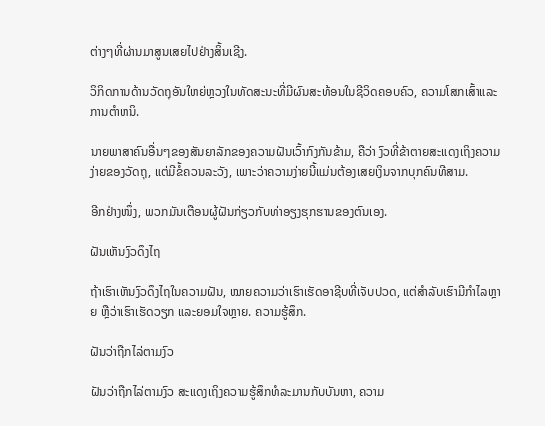ຕ່າງໆທີ່ຜ່ານມາສູນເສຍໄປຢ່າງສິ້ນເຊີງ.

ວິກິດການດ້ານວັດຖຸອັນໃຫຍ່ຫຼວງໃນທັດສະນະທີ່ມີຜົນສະທ້ອນໃນຊີວິດຄອບຄົວ, ຄວາມໂສກເສົ້າແລະການຕໍາຫນິ.

ນາຍພາສາຄົນອື່ນໆຂອງສັນຍາລັກຂອງຄວາມຝັນເວົ້າກົງກັນຂ້າມ, ຄືວ່າ ງົວທີ່ຂ້າຕາຍສະແດງເຖິງຄວາມງ່າຍຂອງວັດຖຸ, ແຕ່ມີຂໍ້ຄວນລະວັງ, ເພາະວ່າຄວາມງ່າຍນີ້ແມ່ນຕ້ອງເສຍເງິນຈາກບຸກຄົນທີສາມ.

ອີກຢ່າງໜຶ່ງ, ພວກມັນເຕືອນຜູ້ຝັນກ່ຽວກັບທ່າອຽງຮຸກຮານຂອງຕົນເອງ.

ຝັນເຫັນງົວດຶງໄຖ

ຖ້າເຮົາເຫັນງົວດຶງໄຖໃນຄວາມຝັນ, ໝາຍຄວາມວ່າເຮົາເຮັດອາຊີບທີ່ເຈັບປວດ, ແຕ່ສຳລັບເຮົາມີກຳໄລຫຼາຍ ຫຼືວ່າເຮົາເຮັດວຽກ ແລະຍອມໃຈຫຼາຍ. ຄວາມຮູ້ສຶກ.

ຝັນວ່າຖືກໄລ່ຕາມງົວ

ຝັນວ່າຖືກໄລ່ຕາມງົວ ສະແດງເຖິງຄວາມຮູ້ສຶກທໍລະມານກັບບັນຫາ, ຄວາມ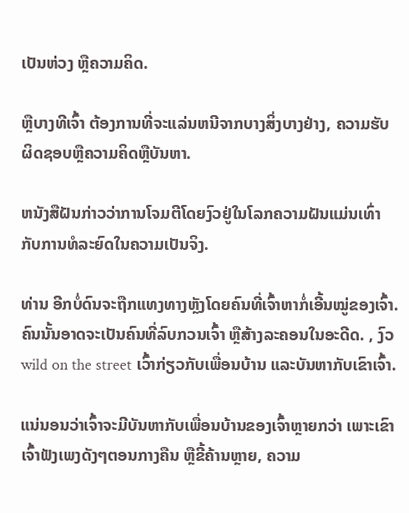ເປັນຫ່ວງ ຫຼືຄວາມຄິດ.

ຫຼືບາງທີເຈົ້າ ຕ້ອງການທີ່ຈະແລ່ນຫນີຈາກບາງສິ່ງບາງຢ່າງ, ຄວາມຮັບຜິດຊອບຫຼືຄວາມຄິດຫຼືບັນຫາ.

ຫນັງສືຝັນກ່າວວ່າການໂຈມຕີໂດຍງົວຢູ່ໃນໂລກຄວາມຝັນແມ່ນເທົ່າກັບການທໍລະຍົດໃນຄວາມເປັນຈິງ.

ທ່ານ ອີກບໍ່ດົນຈະຖືກແທງທາງຫຼັງໂດຍຄົນທີ່ເຈົ້າຫາກໍ່ເອີ້ນໝູ່ຂອງເຈົ້າ. ຄົນນັ້ນອາດຈະເປັນຄົນທີ່ລົບກວນເຈົ້າ ຫຼືສ້າງລະຄອນໃນອະດີດ. , ງົວwild on the street ເວົ້າກ່ຽວກັບເພື່ອນບ້ານ ແລະບັນຫາກັບເຂົາເຈົ້າ.

ແນ່ນອນວ່າເຈົ້າຈະມີບັນຫາກັບເພື່ອນບ້ານຂອງເຈົ້າຫຼາຍກວ່າ ເພາະເຂົາເຈົ້າຟັງເພງດັງໆຕອນກາງຄືນ ຫຼືຂີ້ຄ້ານຫຼາຍ, ຄວາມ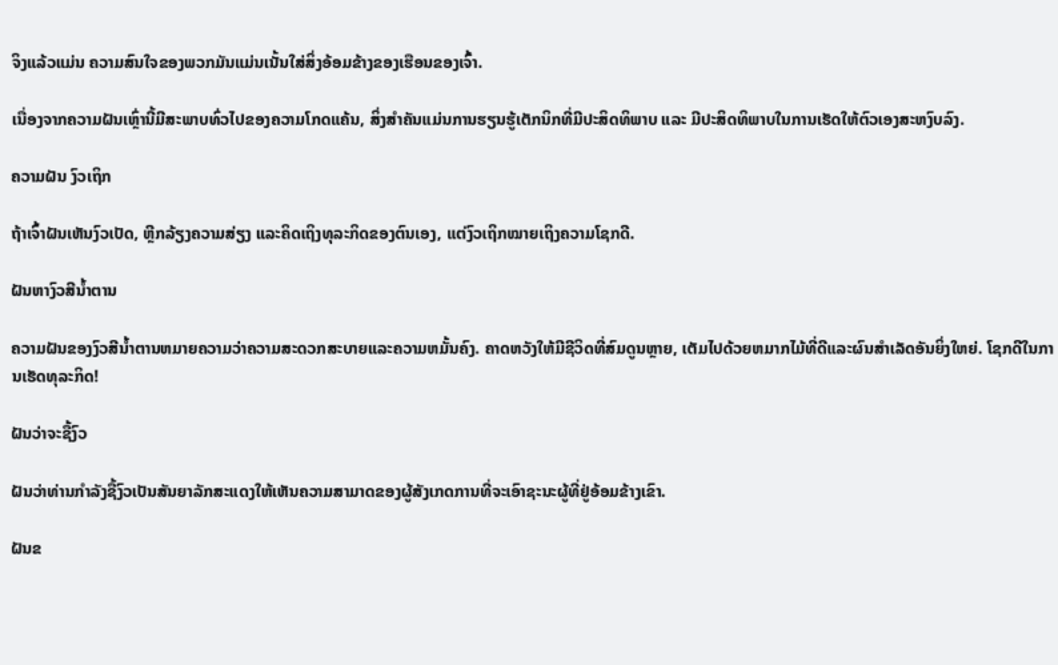ຈິງແລ້ວແມ່ນ ຄວາມສົນໃຈຂອງພວກມັນແມ່ນເນັ້ນໃສ່ສິ່ງອ້ອມຂ້າງຂອງເຮືອນຂອງເຈົ້າ.

ເນື່ອງຈາກຄວາມຝັນເຫຼົ່ານີ້ມີສະພາບທົ່ວໄປຂອງຄວາມໂກດແຄ້ນ, ສິ່ງສຳຄັນແມ່ນການຮຽນຮູ້ເຕັກນິກທີ່ມີປະສິດທິພາບ ແລະ ມີປະສິດທິພາບໃນການເຮັດໃຫ້ຕົວເອງສະຫງົບລົງ.

ຄວາມຝັນ ງົວເຖິກ

ຖ້າເຈົ້າຝັນເຫັນງົວເປັດ, ຫຼີກລ້ຽງຄວາມສ່ຽງ ແລະຄິດເຖິງທຸລະກິດຂອງຕົນເອງ, ແຕ່ງົວເຖິກໝາຍເຖິງຄວາມໂຊກດີ.

ຝັນຫາງົວສີນ້ຳຕານ

ຄວາມຝັນຂອງງົວສີນ້ຳຕານຫມາຍຄວາມວ່າຄວາມສະດວກສະບາຍແລະຄວາມຫມັ້ນຄົງ. ຄາດຫວັງໃຫ້ມີຊີວິດທີ່ສົມດູນຫຼາຍ, ເຕັມໄປດ້ວຍຫມາກໄມ້ທີ່ດີແລະຜົນສໍາເລັດອັນຍິ່ງໃຫຍ່. ໂຊກດີໃນການເຮັດທຸລະກິດ!

ຝັນວ່າຈະຊື້ງົວ

ຝັນວ່າທ່ານກໍາລັງຊື້ງົວເປັນສັນຍາລັກສະແດງໃຫ້ເຫັນຄວາມສາມາດຂອງຜູ້ສັງເກດການທີ່ຈະເອົາຊະນະຜູ້ທີ່ຢູ່ອ້ອມຂ້າງເຂົາ.

ຝັນຂ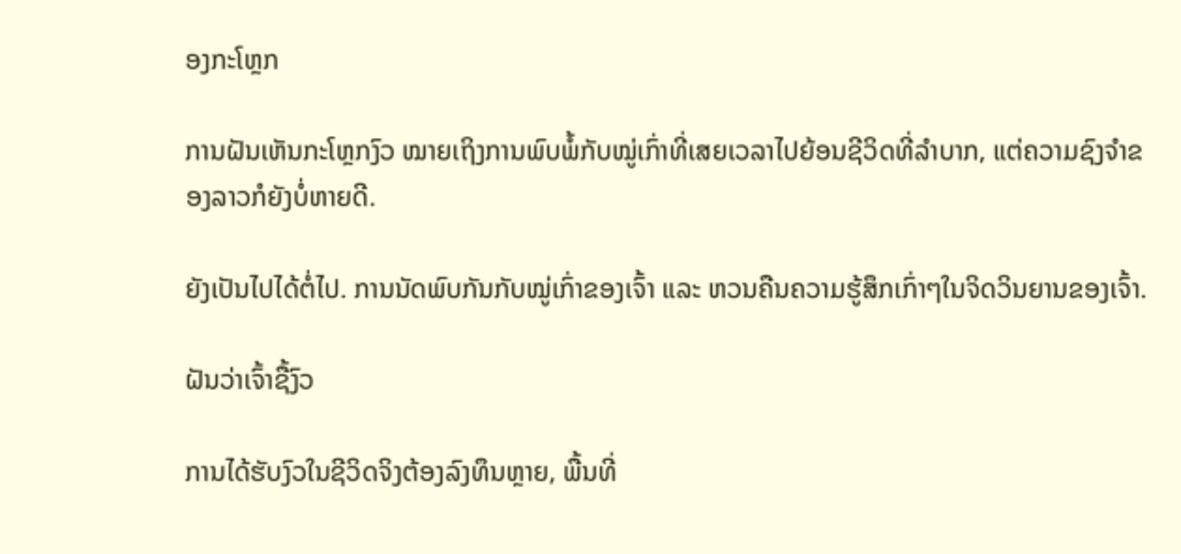ອງກະໂຫຼກ

ການຝັນເຫັນກະໂຫຼກງົວ ໝາຍເຖິງການພົບພໍ້ກັບໝູ່ເກົ່າທີ່ເສຍເວລາໄປຍ້ອນຊີວິດທີ່ລຳບາກ, ແຕ່ຄວາມຊົງຈຳຂອງລາວກໍຍັງບໍ່ຫາຍດີ.

ຍັງເປັນໄປໄດ້ຕໍ່ໄປ. ການນັດພົບກັນກັບໝູ່ເກົ່າຂອງເຈົ້າ ແລະ ຫວນຄືນຄວາມຮູ້ສຶກເກົ່າໆໃນຈິດວິນຍານຂອງເຈົ້າ.

ຝັນວ່າເຈົ້າຊື້ງົວ

ການໄດ້ຮັບງົວໃນຊີວິດຈິງຕ້ອງລົງທຶນຫຼາຍ, ພື້ນທີ່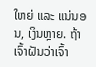ໃຫຍ່ ແລະ ແນ່ນອນ, ເງິນຫຼາຍ. ຖ້າເຈົ້າຝັນວ່າເຈົ້າ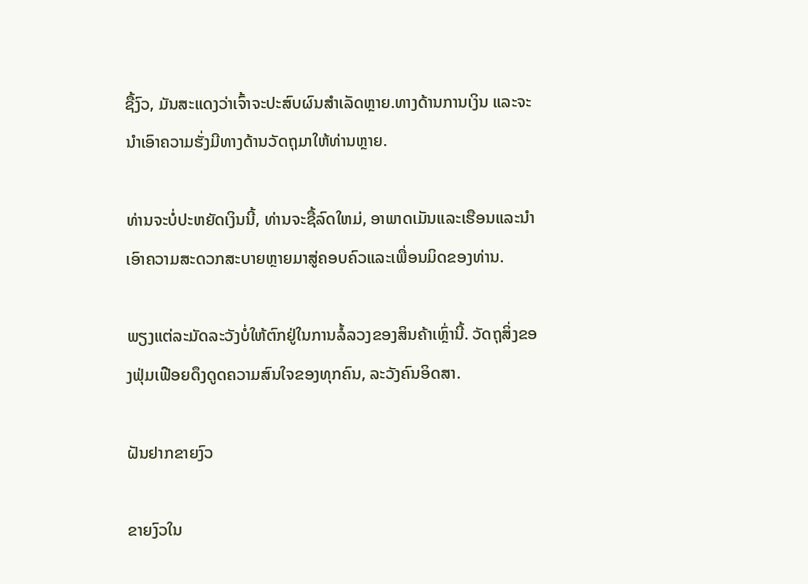ຊື້ງົວ, ມັນສະແດງວ່າເຈົ້າຈະປະສົບຜົນສໍາເລັດຫຼາຍ.ທາງດ້ານການເງິນ ແລະຈະນໍາເອົາຄວາມຮັ່ງມີທາງດ້ານວັດຖຸມາໃຫ້ທ່ານຫຼາຍ.

ທ່ານຈະບໍ່ປະຫຍັດເງິນນີ້, ທ່ານຈະຊື້ລົດໃຫມ່, ອາພາດເມັນແລະເຮືອນແລະນໍາເອົາຄວາມສະດວກສະບາຍຫຼາຍມາສູ່ຄອບຄົວແລະເພື່ອນມິດຂອງທ່ານ.

ພຽງແຕ່ລະມັດລະວັງບໍ່ໃຫ້ຕົກຢູ່ໃນການລໍ້ລວງຂອງສິນຄ້າເຫຼົ່ານີ້. ວັດຖຸສິ່ງຂອງຟຸ່ມເຟືອຍດຶງດູດຄວາມສົນໃຈຂອງທຸກຄົນ, ລະວັງຄົນອິດສາ.

ຝັນຢາກຂາຍງົວ

ຂາຍງົວໃນ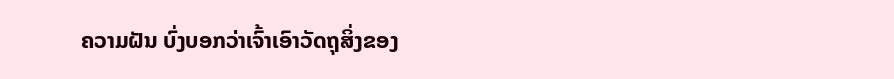ຄວາມຝັນ ບົ່ງບອກວ່າເຈົ້າເອົາວັດຖຸສິ່ງຂອງ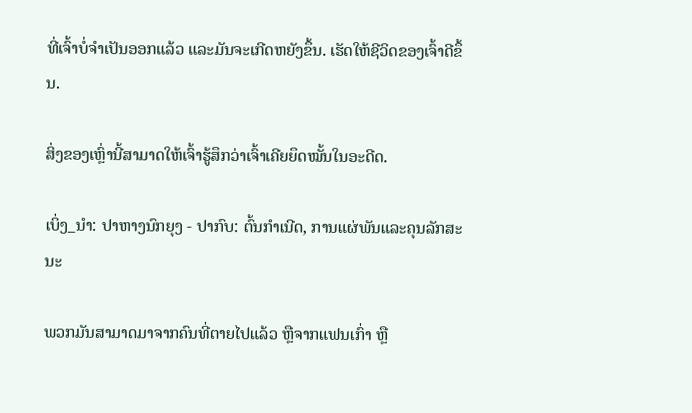ທີ່ເຈົ້າບໍ່ຈຳເປັນອອກແລ້ວ ແລະມັນຈະເກີດຫຍັງຂຶ້ນ. ເຮັດໃຫ້ຊີວິດຂອງເຈົ້າດີຂຶ້ນ.

ສິ່ງຂອງເຫຼົ່ານີ້ສາມາດໃຫ້ເຈົ້າຮູ້ສຶກວ່າເຈົ້າເຄີຍຍຶດໝັ້ນໃນອະດີດ.

ເບິ່ງ_ນຳ: ປາຫາງນົກຍຸງ - ປາກົບ: ຕົ້ນກໍາເນີດ, ການແຜ່ພັນແລະຄຸນລັກສະນະ

ພວກມັນສາມາດມາຈາກຄົນທີ່ຕາຍໄປແລ້ວ ຫຼືຈາກແຟນເກົ່າ ຫຼື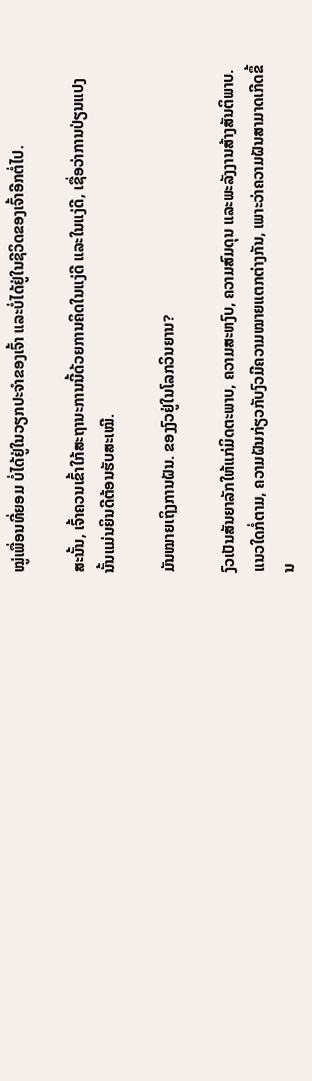ໝູ່ເພື່ອນທີ່ຍອມ ບໍ່ໄດ້ຢູ່ໃນວຽກປະຈຳຂອງເຈົ້າ ແລະບໍ່ໄດ້ຢູ່ໃນຊີວິດຂອງເຈົ້າອີກຕໍ່ໄປ.

ສະນັ້ນ, ເຈົ້າຄວນເຂົ້າໃກ້ສະຖານະການນີ້ດ້ວຍການຄິດໃນແງ່ດີ ແລະໃນແງ່ດີ, ເຊື່ອວ່າການປ່ຽນແປງນັ້ນແມ່ນຍິນດີຕ້ອນຮັບສະເໝີ.

ມັນໝາຍເຖິງການຝັນ. ຂອງງົວຢູ່ໃນໂລກວິນຍານ?

ງົວເປັນສັນຍາລັກໃຫ້ແກ່ມິດຕະພາບ, ຄວາມສະຫງົບ, ຄວາມສົມດຸນ ແລະພະລັງງານສ້າງສັນຕິພາບ. ແນວໃດກໍ່ຕາມ, ຄວາມຝັນກ່ຽວກັບງົວມີຄວາມໝາຍແຕກຕ່າງກັນ, ເພາະວ່າຄວາມຝັນສາມາດເກີດຂຶ້ນ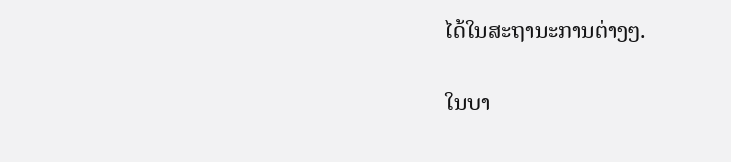ໄດ້ໃນສະຖານະການຕ່າງໆ.

ໃນບາ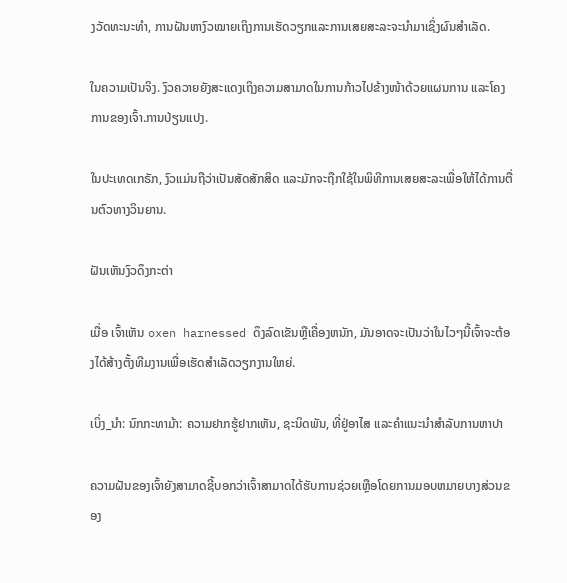ງວັດທະນະທຳ, ການຝັນຫາງົວໝາຍເຖິງການເຮັດວຽກແລະການເສຍສະລະຈະນຳມາເຊິ່ງຜົນສຳເລັດ.

ໃນຄວາມເປັນຈິງ. ງົວຄວາຍຍັງສະແດງເຖິງຄວາມສາມາດໃນການກ້າວໄປຂ້າງໜ້າດ້ວຍແຜນການ ແລະໂຄງການຂອງເຈົ້າ.ການປ່ຽນແປງ.

ໃນປະເທດເກຣັກ, ງົວແມ່ນຖືວ່າເປັນສັດສັກສິດ ແລະມັກຈະຖືກໃຊ້ໃນພິທີການເສຍສະລະເພື່ອໃຫ້ໄດ້ການຕື່ນຕົວທາງວິນຍານ.

ຝັນເຫັນງົວດຶງກະຕ່າ

ເມື່ອ ເຈົ້າເຫັນ oxen harnessed ດຶງລົດເຂັນຫຼືເຄື່ອງຫນັກ, ມັນອາດຈະເປັນວ່າໃນໄວໆນີ້ເຈົ້າຈະຕ້ອງໄດ້ສ້າງຕັ້ງທີມງານເພື່ອເຮັດສໍາເລັດວຽກງານໃຫຍ່.

ເບິ່ງ_ນຳ: ນົກກະທາມ້າ: ຄວາມຢາກຮູ້ຢາກເຫັນ, ຊະນິດພັນ, ທີ່ຢູ່ອາໄສ ແລະຄໍາແນະນໍາສໍາລັບການຫາປາ

ຄວາມຝັນຂອງເຈົ້າຍັງສາມາດຊີ້ບອກວ່າເຈົ້າສາມາດໄດ້ຮັບການຊ່ວຍເຫຼືອໂດຍການມອບຫມາຍບາງສ່ວນຂອງ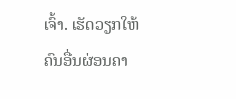ເຈົ້າ. ເຮັດວຽກໃຫ້ຄົນອື່ນຜ່ອນຄາ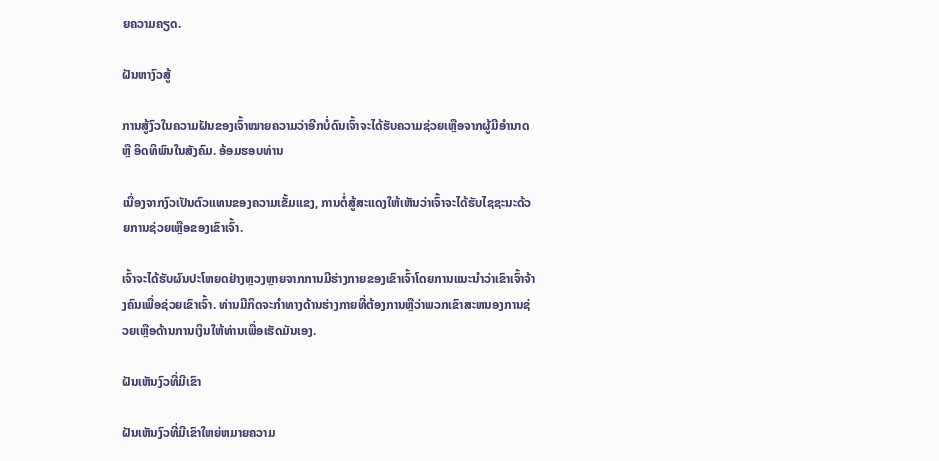ຍຄວາມຄຽດ.

ຝັນຫາງົວສູ້

ການສູ້ງົວໃນຄວາມຝັນຂອງເຈົ້າໝາຍຄວາມວ່າອີກບໍ່ດົນເຈົ້າຈະໄດ້ຮັບຄວາມຊ່ວຍເຫຼືອຈາກຜູ້ມີອຳນາດ ຫຼື ອິດທິພົນໃນສັງຄົມ. ອ້ອມຮອບທ່ານ

ເນື່ອງຈາກງົວເປັນຕົວແທນຂອງຄວາມເຂັ້ມແຂງ, ການຕໍ່ສູ້ສະແດງໃຫ້ເຫັນວ່າເຈົ້າຈະໄດ້ຮັບໄຊຊະນະດ້ວຍການຊ່ວຍເຫຼືອຂອງເຂົາເຈົ້າ.

ເຈົ້າຈະໄດ້ຮັບຜົນປະໂຫຍດຢ່າງຫຼວງຫຼາຍຈາກການມີຮ່າງກາຍຂອງເຂົາເຈົ້າໂດຍການແນະນໍາວ່າເຂົາເຈົ້າຈ້າງຄົນເພື່ອຊ່ວຍເຂົາເຈົ້າ. ທ່ານມີກິດຈະກໍາທາງດ້ານຮ່າງກາຍທີ່ຕ້ອງການຫຼືວ່າພວກເຂົາສະຫນອງການຊ່ວຍເຫຼືອດ້ານການເງິນໃຫ້ທ່ານເພື່ອເຮັດມັນເອງ.

ຝັນເຫັນງົວທີ່ມີເຂົາ

ຝັນເຫັນງົວທີ່ມີເຂົາໃຫຍ່ຫມາຍຄວາມ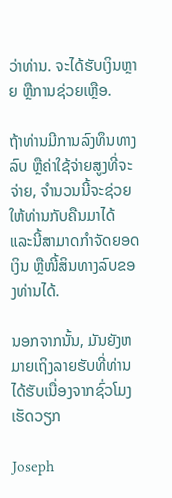ວ່າທ່ານ. ຈະໄດ້ຮັບເງິນຫຼາຍ ຫຼືການຊ່ວຍເຫຼືອ.

ຖ້າທ່ານມີການລົງທຶນທາງລົບ ຫຼືຄ່າໃຊ້ຈ່າຍສູງທີ່ຈະຈ່າຍ, ຈໍານວນນີ້ຈະຊ່ວຍໃຫ້ທ່ານກັບຄືນມາໄດ້ ແລະນີ້ສາມາດກໍາຈັດຍອດເງິນ ຫຼືໜີ້ສິນທາງລົບຂອງທ່ານໄດ້.

ນອກຈາກນັ້ນ, ມັນຍັງຫມາຍເຖິງລາຍຮັບທີ່ທ່ານໄດ້ຮັບເນື່ອງຈາກຊົ່ວໂມງເຮັດວຽກ

Joseph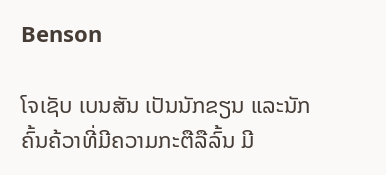Benson

ໂຈເຊັບ ເບນສັນ ເປັນນັກຂຽນ ແລະນັກຄົ້ນຄ້ວາທີ່ມີຄວາມກະຕືລືລົ້ນ ມີ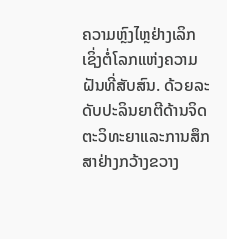ຄວາມຫຼົງໄຫຼຢ່າງເລິກເຊິ່ງຕໍ່ໂລກແຫ່ງຄວາມຝັນທີ່ສັບສົນ. ດ້ວຍລະດັບປະລິນຍາຕີດ້ານຈິດຕະວິທະຍາແລະການສຶກສາຢ່າງກວ້າງຂວາງ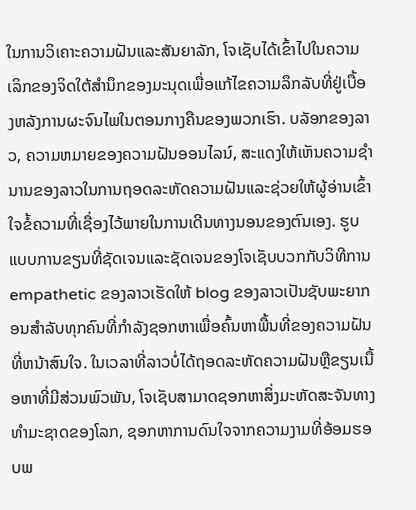ໃນການວິເຄາະຄວາມຝັນແລະສັນຍາລັກ, ໂຈເຊັບໄດ້ເຂົ້າໄປໃນຄວາມເລິກຂອງຈິດໃຕ້ສໍານຶກຂອງມະນຸດເພື່ອແກ້ໄຂຄວາມລຶກລັບທີ່ຢູ່ເບື້ອງຫລັງການຜະຈົນໄພໃນຕອນກາງຄືນຂອງພວກເຮົາ. ບລັອກຂອງລາວ, ຄວາມຫມາຍຂອງຄວາມຝັນອອນໄລນ໌, ສະແດງໃຫ້ເຫັນຄວາມຊໍານານຂອງລາວໃນການຖອດລະຫັດຄວາມຝັນແລະຊ່ວຍໃຫ້ຜູ້ອ່ານເຂົ້າໃຈຂໍ້ຄວາມທີ່ເຊື່ອງໄວ້ພາຍໃນການເດີນທາງນອນຂອງຕົນເອງ. ຮູບແບບການຂຽນທີ່ຊັດເຈນແລະຊັດເຈນຂອງໂຈເຊັບບວກກັບວິທີການ empathetic ຂອງລາວເຮັດໃຫ້ blog ຂອງລາວເປັນຊັບພະຍາກອນສໍາລັບທຸກຄົນທີ່ກໍາລັງຊອກຫາເພື່ອຄົ້ນຫາພື້ນທີ່ຂອງຄວາມຝັນທີ່ຫນ້າສົນໃຈ. ໃນເວລາທີ່ລາວບໍ່ໄດ້ຖອດລະຫັດຄວາມຝັນຫຼືຂຽນເນື້ອຫາທີ່ມີສ່ວນພົວພັນ, ໂຈເຊັບສາມາດຊອກຫາສິ່ງມະຫັດສະຈັນທາງທໍາມະຊາດຂອງໂລກ, ຊອກຫາການດົນໃຈຈາກຄວາມງາມທີ່ອ້ອມຮອບພ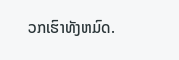ວກເຮົາທັງຫມົດ.